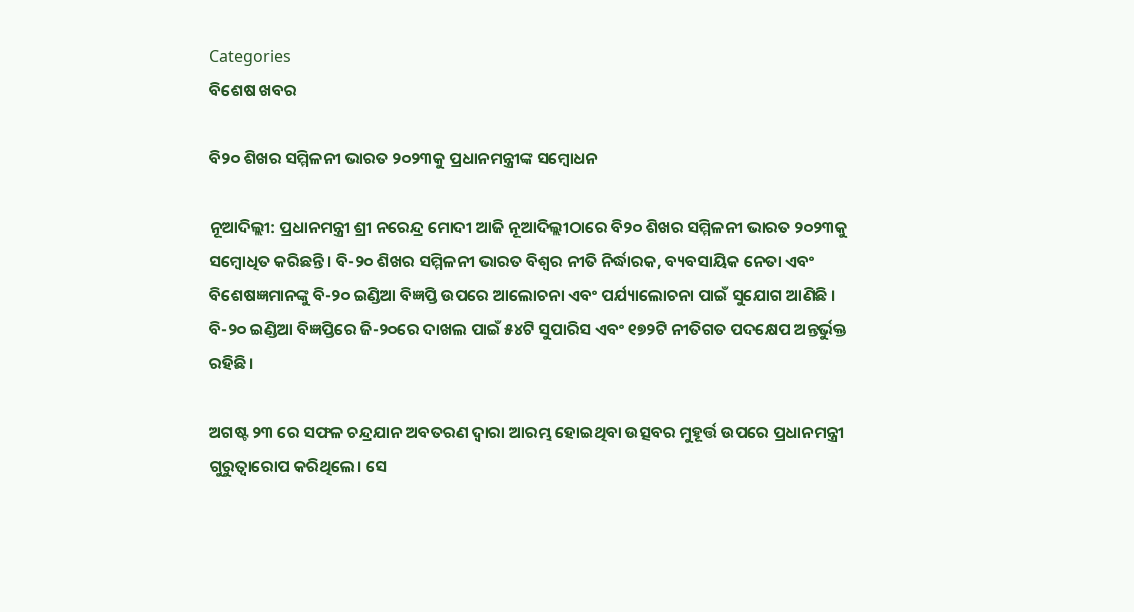Categories
ବିଶେଷ ଖବର

ବି୨୦ ଶିଖର ସମ୍ମିଳନୀ ଭାରତ ୨୦୨୩କୁ ପ୍ରଧାନମନ୍ତ୍ରୀଙ୍କ ସମ୍ବୋଧନ

ନୂଆଦିଲ୍ଲୀ: ପ୍ରଧାନମନ୍ତ୍ରୀ ଶ୍ରୀ ନରେନ୍ଦ୍ର ମୋଦୀ ଆଜି ନୂଆଦିଲ୍ଲୀଠାରେ ବି୨୦ ଶିଖର ସମ୍ମିଳନୀ ଭାରତ ୨୦୨୩କୁ ସମ୍ବୋଧିତ କରିଛନ୍ତି। ବି-୨୦ ଶିଖର ସମ୍ମିଳନୀ ଭାରତ ବିଶ୍ୱର ନୀତି ନିର୍ଦ୍ଧାରକ, ବ୍ୟବସାୟିକ ନେତା ଏବଂ ବିଶେଷଜ୍ଞମାନଙ୍କୁ ବି-୨୦ ଇଣ୍ଡିଆ ବିଜ୍ଞପ୍ତି ଉପରେ ଆଲୋଚନା ଏବଂ ପର୍ଯ୍ୟାଲୋଚନା ପାଇଁ ସୁଯୋଗ ଆଣିଛି । ବି-୨୦ ଇଣ୍ଡିଆ ବିଜ୍ଞପ୍ତିରେ ଜି-୨୦ରେ ଦାଖଲ ପାଇଁ ୫୪ଟି ସୁପାରିସ ଏବଂ ୧୭୨ଟି ନୀତିଗତ ପଦକ୍ଷେପ ଅନ୍ତର୍ଭୁକ୍ତ ରହିଛି।

ଅଗଷ୍ଟ ୨୩ ରେ ସଫଳ ଚନ୍ଦ୍ରଯାନ ଅବତରଣ ଦ୍ୱାରା ଆରମ୍ଭ ହୋଇଥିବା ଉତ୍ସବର ମୁହୂର୍ତ୍ତ ଉପରେ ପ୍ରଧାନମନ୍ତ୍ରୀ ଗୁରୁତ୍ୱାରୋପ କରିଥିଲେ। ସେ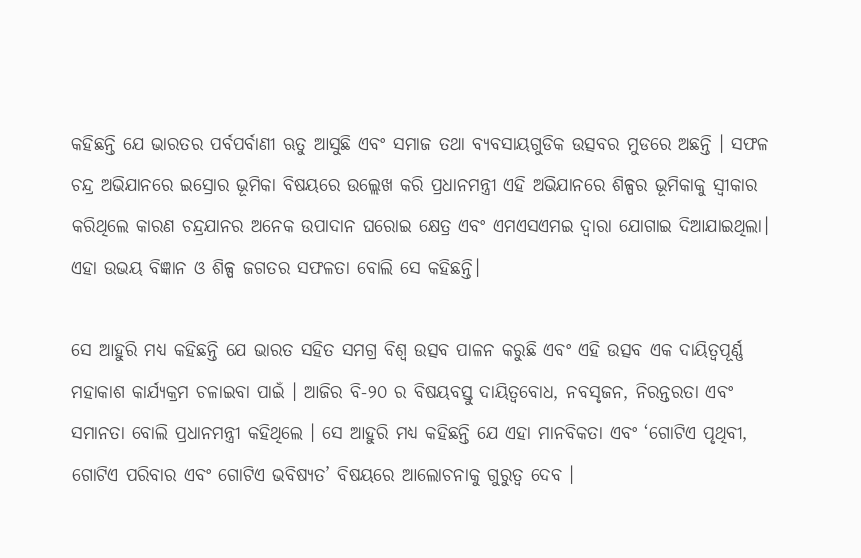କହିଛନ୍ତି ଯେ ଭାରତର ପର୍ବପର୍ବାଣୀ ଋତୁ ଆସୁଛି ଏବଂ ସମାଜ ତଥା ବ୍ୟବସାୟଗୁଡିକ ଉତ୍ସବର ମୁଡରେ ଅଛନ୍ତି । ସଫଳ ଚନ୍ଦ୍ର ଅଭିଯାନରେ ଇସ୍ରୋର ଭୂମିକା ବିଷୟରେ ଉଲ୍ଲେଖ କରି ପ୍ରଧାନମନ୍ତ୍ରୀ ଏହି ଅଭିଯାନରେ ଶିଳ୍ପର ଭୂମିକାକୁ ସ୍ୱୀକାର କରିଥିଲେ କାରଣ ଚନ୍ଦ୍ରଯାନର ଅନେକ ଉପାଦାନ ଘରୋଇ କ୍ଷେତ୍ର ଏବଂ ଏମଏସଏମଇ ଦ୍ୱାରା ଯୋଗାଇ ଦିଆଯାଇଥିଲା। ଏହା ଉଭୟ ବିଜ୍ଞାନ ଓ ଶିଳ୍ପ ଜଗତର ସଫଳତା ବୋଲି ସେ କହିଛନ୍ତି।

ସେ ଆହୁରି ମଧ୍ୟ କହିଛନ୍ତି ଯେ ଭାରତ ସହିତ ସମଗ୍ର ବିଶ୍ୱ ଉତ୍ସବ ପାଳନ କରୁଛି ଏବଂ ଏହି ଉତ୍ସବ ଏକ ଦାୟିତ୍ୱପୂର୍ଣ୍ଣ ମହାକାଶ କାର୍ଯ୍ୟକ୍ରମ ଚଳାଇବା ପାଇଁ । ଆଜିର ବି-୨୦ ର ବିଷୟବସ୍ତୁ ଦାୟିତ୍ୱବୋଧ, ନବସୃଜନ, ନିରନ୍ତରତା ଏବଂ ସମାନତା ବୋଲି ପ୍ରଧାନମନ୍ତ୍ରୀ କହିଥିଲେ । ସେ ଆହୁରି ମଧ୍ୟ କହିଛନ୍ତି ଯେ ଏହା ମାନବିକତା ଏବଂ ‘ଗୋଟିଏ ପୃଥିବୀ, ଗୋଟିଏ ପରିବାର ଏବଂ ଗୋଟିଏ ଭବିଷ୍ୟତ’ ବିଷୟରେ ଆଲୋଚନାକୁ ଗୁରୁତ୍ୱ ଦେବ ।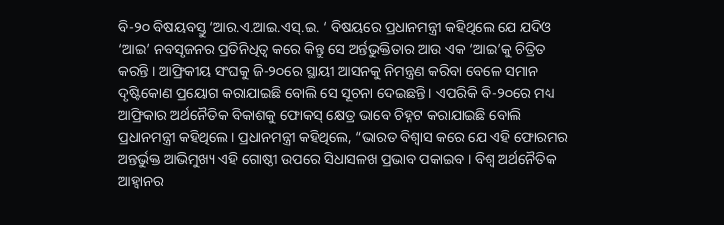ବି-୨୦ ବିଷୟବସ୍ତୁ ‘ଆର.ଏ.ଆଇ.ଏସ୍.ଇ. ‘ ବିଷୟରେ ପ୍ରଧାନମନ୍ତ୍ରୀ କହିଥିଲେ ଯେ ଯଦିଓ ‘ଆଇ’ ନବସୃଜନର ପ୍ରତିନିଧିତ୍ୱ କରେ କିନ୍ତୁ ସେ ଅର୍ନ୍ତଭୁକ୍ତିତାର ଆଉ ଏକ ‘ଆଇ’କୁ ଚିତ୍ରିତ କରନ୍ତି । ଆଫ୍ରିକୀୟ ସଂଘକୁ ଜି-୨୦ରେ ସ୍ଥାୟୀ ଆସନକୁ ନିମନ୍ତ୍ରଣ କରିବା ବେଳେ ସମାନ ଦୃଷ୍ଟିକୋଣ ପ୍ରୟୋଗ କରାଯାଇଛି ବୋଲି ସେ ସୂଚନା ଦେଇଛନ୍ତି। ଏପରିକି ବି-୨୦ରେ ମଧ୍ୟ ଆଫ୍ରିକାର ଅର୍ଥନୈତିକ ବିକାଶକୁ ଫୋକସ୍ କ୍ଷେତ୍ର ଭାବେ ଚିହ୍ନଟ କରାଯାଇଛି ବୋଲି ପ୍ରଧାନମନ୍ତ୍ରୀ କହିଥିଲେ। ପ୍ରଧାନମନ୍ତ୍ରୀ କହିଥିଲେ, “ଭାରତ ବିଶ୍ୱାସ କରେ ଯେ ଏହି ଫୋରମର ଅନ୍ତର୍ଭୁକ୍ତ ଆଭିମୁଖ୍ୟ ଏହି ଗୋଷ୍ଠୀ ଉପରେ ସିଧାସଳଖ ପ୍ରଭାବ ପକାଇବ । ବିଶ୍ୱ ଅର୍ଥନୈତିକ ଆହ୍ୱାନର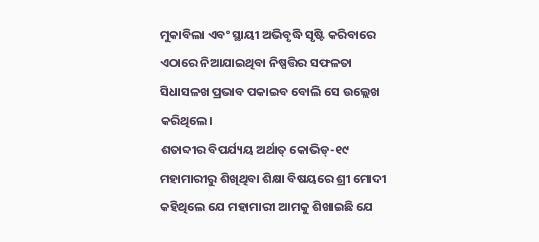ମୁକାବିଲା ଏବଂ ସ୍ଥାୟୀ ଅଭିବୃଦ୍ଧି ସୃଷ୍ଟି କରିବାରେ ଏଠାରେ ନିଆଯାଇଥିବା ନିଷ୍ପତ୍ତିର ସଫଳତା ସିଧାସଳଖ ପ୍ରଭାବ ପକାଇବ ବୋଲି ସେ ଉଲ୍ଲେଖ କରିଥିଲେ।
ଶତାବ୍ଦୀର ବିପର୍ଯ୍ୟୟ ଅର୍ଥାତ୍ କୋଭିଡ୍-୧୯ ମହାମାରୀରୁ ଶିଖିଥିବା ଶିକ୍ଷା ବିଷୟରେ ଶ୍ରୀ ମୋଦୀ କହିଥିଲେ ଯେ ମହାମାରୀ ଆମକୁ ଶିଖାଇଛି ଯେ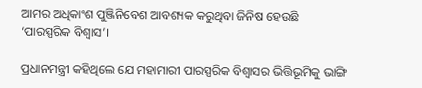ଆମର ଅଧିକାଂଶ ପୁଞ୍ଜିନିବେଶ ଆବଶ୍ୟକ କରୁଥିବା ଜିନିଷ ହେଉଛି ‘ପାରସ୍ପରିକ ବିଶ୍ୱାସ’।

ପ୍ରଧାନମନ୍ତ୍ରୀ କହିଥିଲେ ଯେ ମହାମାରୀ ପାରସ୍ପରିକ ବିଶ୍ୱାସର ଭିତ୍ତିଭୂମିକୁ ଭାଙ୍ଗି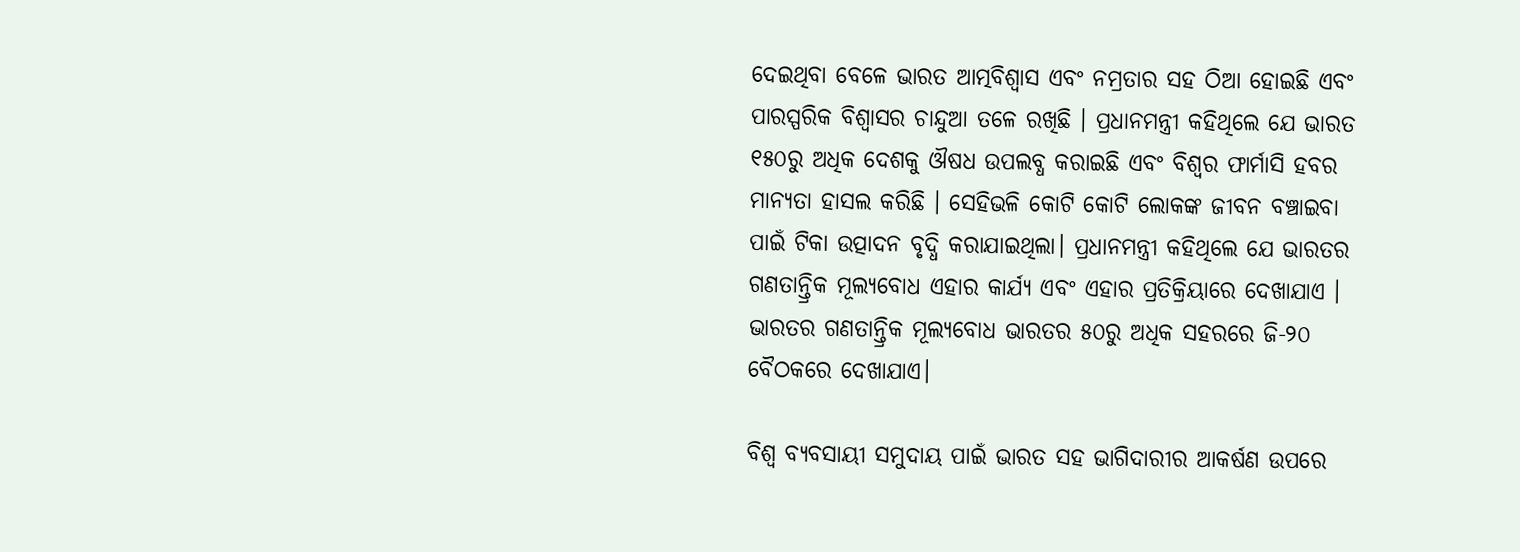ଦେଇଥିବା ବେଳେ ଭାରତ ଆତ୍ମବିଶ୍ୱାସ ଏବଂ ନମ୍ରତାର ସହ ଠିଆ ହୋଇଛି ଏବଂ ପାରସ୍ପରିକ ବିଶ୍ୱାସର ଚାନ୍ଦୁଆ ତଳେ ରଖିଛି । ପ୍ରଧାନମନ୍ତ୍ରୀ କହିଥିଲେ ଯେ ଭାରତ ୧୫୦ରୁ ଅଧିକ ଦେଶକୁ ଔଷଧ ଉପଲବ୍ଧ କରାଇଛି ଏବଂ ବିଶ୍ୱର ଫାର୍ମାସି ହବର ମାନ୍ୟତା ହାସଲ କରିଛି । ସେହିଭଳି କୋଟି କୋଟି ଲୋକଙ୍କ ଜୀବନ ବଞ୍ଚାଇବା ପାଇଁ ଟିକା ଉତ୍ପାଦନ ବୃଦ୍ଧି କରାଯାଇଥିଲା। ପ୍ରଧାନମନ୍ତ୍ରୀ କହିଥିଲେ ଯେ ଭାରତର ଗଣତାନ୍ତ୍ରିକ ମୂଲ୍ୟବୋଧ ଏହାର କାର୍ଯ୍ୟ ଏବଂ ଏହାର ପ୍ରତିକ୍ରିୟାରେ ଦେଖାଯାଏ । ଭାରତର ଗଣତାନ୍ତ୍ରିକ ମୂଲ୍ୟବୋଧ ଭାରତର ୫୦ରୁ ଅଧିକ ସହରରେ ଜି-୨୦ ବୈଠକରେ ଦେଖାଯାଏ।

ବିଶ୍ୱ ବ୍ୟବସାୟୀ ସମୁଦାୟ ପାଇଁ ଭାରତ ସହ ଭାଗିଦାରୀର ଆକର୍ଷଣ ଉପରେ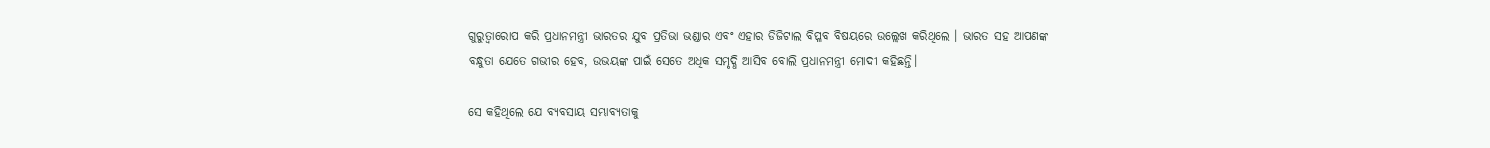ଗୁରୁତ୍ୱାରୋପ କରି ପ୍ରଧାନମନ୍ତ୍ରୀ ଭାରତର ଯୁବ ପ୍ରତିଭା ଭଣ୍ଡାର ଏବଂ ଏହାର ଡିଜିଟାଲ ବିପ୍ଳବ ବିଷୟରେ ଉଲ୍ଲେଖ କରିଥିଲେ । ଭାରତ ସହ ଆପଣଙ୍କ ବନ୍ଧୁତା ଯେତେ ଗଭୀର ହେବ, ଉଭୟଙ୍କ ପାଇଁ ସେତେ ଅଧିକ ସମୃଦ୍ଧି ଆସିବ ବୋଲି ପ୍ରଧାନମନ୍ତ୍ରୀ ମୋଦୀ କହିଛନ୍ତି।

ସେ କହିଥିଲେ ଯେ ବ୍ୟବସାୟ ସମ୍ଭାବ୍ୟତାକୁ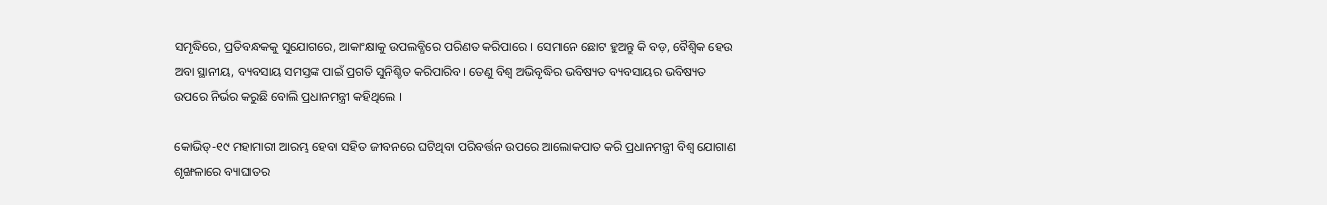ସମୃଦ୍ଧିରେ, ପ୍ରତିବନ୍ଧକକୁ ସୁଯୋଗରେ, ଆକାଂକ୍ଷାକୁ ଉପଲବ୍ଧିରେ ପରିଣତ କରିପାରେ । ସେମାନେ ଛୋଟ ହୁଅନ୍ତୁ କି ବଡ଼, ବୈଶ୍ବିକ ହେଉ ଅବା ସ୍ଥାନୀୟ, ବ୍ୟବସାୟ ସମସ୍ତଙ୍କ ପାଇଁ ପ୍ରଗତି ସୁନିଶ୍ଚିତ କରିପାରିବ। ତେଣୁ ବିଶ୍ୱ ଅଭିବୃଦ୍ଧିର ଭବିଷ୍ୟତ ବ୍ୟବସାୟର ଭବିଷ୍ୟତ ଉପରେ ନିର୍ଭର କରୁଛି ବୋଲି ପ୍ରଧାନମନ୍ତ୍ରୀ କହିଥିଲେ ।

କୋଭିଡ୍-୧୯ ମହାମାରୀ ଆରମ୍ଭ ହେବା ସହିତ ଜୀବନରେ ଘଟିଥିବା ପରିବର୍ତ୍ତନ ଉପରେ ଆଲୋକପାତ କରି ପ୍ରଧାନମନ୍ତ୍ରୀ ବିଶ୍ୱ ଯୋଗାଣ ଶୃଙ୍ଖଳାରେ ବ୍ୟାଘାତର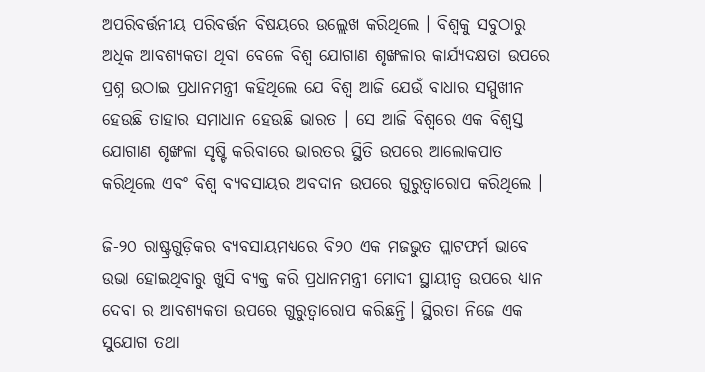ଅପରିବର୍ତ୍ତନୀୟ ପରିବର୍ତ୍ତନ ବିଷୟରେ ଉଲ୍ଲେଖ କରିଥିଲେ । ବିଶ୍ୱକୁ ସବୁଠାରୁ ଅଧିକ ଆବଶ୍ୟକତା ଥିବା ବେଳେ ବିଶ୍ୱ ଯୋଗାଣ ଶୃଙ୍ଖଳାର କାର୍ଯ୍ୟଦକ୍ଷତା ଉପରେ ପ୍ରଶ୍ନ ଉଠାଇ ପ୍ରଧାନମନ୍ତ୍ରୀ କହିଥିଲେ ଯେ ବିଶ୍ୱ ଆଜି ଯେଉଁ ବାଧାର ସମ୍ମୁଖୀନ ହେଉଛି ତାହାର ସମାଧାନ ହେଉଛି ଭାରତ । ସେ ଆଜି ବିଶ୍ୱରେ ଏକ ବିଶ୍ୱସ୍ତ ଯୋଗାଣ ଶୃଙ୍ଖଳା ସୃଷ୍ଟି କରିବାରେ ଭାରତର ସ୍ଥିତି ଉପରେ ଆଲୋକପାତ କରିଥିଲେ ଏବଂ ବିଶ୍ୱ ବ୍ୟବସାୟର ଅବଦାନ ଉପରେ ଗୁରୁତ୍ୱାରୋପ କରିଥିଲେ ।

ଜି-୨୦ ରାଷ୍ଟ୍ରଗୁଡ଼ିକର ବ୍ୟବସାୟମଧ୍ୟରେ ବି୨୦ ଏକ ମଜଭୁତ ପ୍ଲାଟଫର୍ମ ଭାବେ ଉଭା ହୋଇଥିବାରୁ ଖୁସି ବ୍ୟକ୍ତ କରି ପ୍ରଧାନମନ୍ତ୍ରୀ ମୋଦୀ ସ୍ଥାୟୀତ୍ବ ଉପରେ ଧ୍ୟାନ ଦେବା ର ଆବଶ୍ୟକତା ଉପରେ ଗୁରୁତ୍ୱାରୋପ କରିଛନ୍ତି। ସ୍ଥିରତା ନିଜେ ଏକ ସୁଯୋଗ ତଥା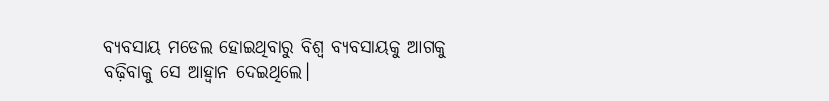ବ୍ୟବସାୟ ମଡେଲ ହୋଇଥିବାରୁ ବିଶ୍ୱ ବ୍ୟବସାୟକୁ ଆଗକୁ ବଢ଼ିବାକୁ ସେ ଆହ୍ୱାନ ଦେଇଥିଲେ।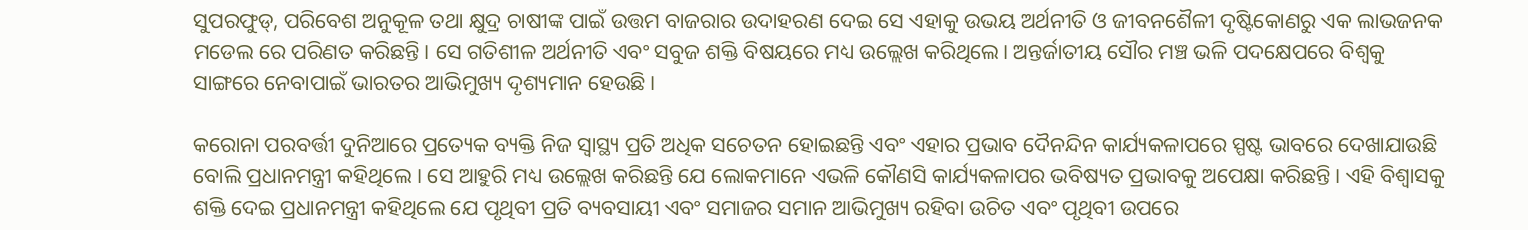ସୁପରଫୁଡ୍, ପରିବେଶ ଅନୁକୂଳ ତଥା କ୍ଷୁଦ୍ର ଚାଷୀଙ୍କ ପାଇଁ ଉତ୍ତମ ବାଜରାର ଉଦାହରଣ ଦେଇ ସେ ଏହାକୁ ଉଭୟ ଅର୍ଥନୀତି ଓ ଜୀବନଶୈଳୀ ଦୃଷ୍ଟିକୋଣରୁ ଏକ ଲାଭଜନକ ମଡେଲ ରେ ପରିଣତ କରିଛନ୍ତି। ସେ ଗତିଶୀଳ ଅର୍ଥନୀତି ଏବଂ ସବୁଜ ଶକ୍ତି ବିଷୟରେ ମଧ୍ୟ ଉଲ୍ଲେଖ କରିଥିଲେ। ଅନ୍ତର୍ଜାତୀୟ ସୌର ମଞ୍ଚ ଭଳି ପଦକ୍ଷେପରେ ବିଶ୍ୱକୁ ସାଙ୍ଗରେ ନେବାପାଇଁ ଭାରତର ଆଭିମୁଖ୍ୟ ଦୃଶ୍ୟମାନ ହେଉଛି।

କରୋନା ପରବର୍ତ୍ତୀ ଦୁନିଆରେ ପ୍ରତ୍ୟେକ ବ୍ୟକ୍ତି ନିଜ ସ୍ୱାସ୍ଥ୍ୟ ପ୍ରତି ଅଧିକ ସଚେତନ ହୋଇଛନ୍ତି ଏବଂ ଏହାର ପ୍ରଭାବ ଦୈନନ୍ଦିନ କାର୍ଯ୍ୟକଳାପରେ ସ୍ପଷ୍ଟ ଭାବରେ ଦେଖାଯାଉଛି ବୋଲି ପ୍ରଧାନମନ୍ତ୍ରୀ କହିଥିଲେ । ସେ ଆହୁରି ମଧ୍ୟ ଉଲ୍ଲେଖ କରିଛନ୍ତି ଯେ ଲୋକମାନେ ଏଭଳି କୌଣସି କାର୍ଯ୍ୟକଳାପର ଭବିଷ୍ୟତ ପ୍ରଭାବକୁ ଅପେକ୍ଷା କରିଛନ୍ତି। ଏହି ବିଶ୍ୱାସକୁ ଶକ୍ତି ଦେଇ ପ୍ରଧାନମନ୍ତ୍ରୀ କହିଥିଲେ ଯେ ପୃଥିବୀ ପ୍ରତି ବ୍ୟବସାୟୀ ଏବଂ ସମାଜର ସମାନ ଆଭିମୁଖ୍ୟ ରହିବା ଉଚିତ ଏବଂ ପୃଥିବୀ ଉପରେ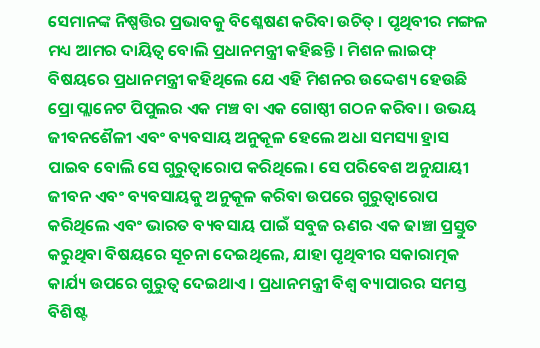ସେମାନଙ୍କ ନିଷ୍ପତ୍ତିର ପ୍ରଭାବକୁ ବିଶ୍ଳେଷଣ କରିବା ଉଚିତ୍ । ପୃଥିବୀର ମଙ୍ଗଳ ମଧ୍ୟ ଆମର ଦାୟିତ୍ୱ ବୋଲି ପ୍ରଧାନମନ୍ତ୍ରୀ କହିଛନ୍ତି । ମିଶନ ଲାଇଫ୍ ବିଷୟରେ ପ୍ରଧାନମନ୍ତ୍ରୀ କହିଥିଲେ ଯେ ଏହି ମିଶନର ଉଦ୍ଦେଶ୍ୟ ହେଉଛି ପ୍ରୋ ପ୍ଲାନେଟ ପିପୁଲର ଏକ ମଞ୍ଚ ବା ଏକ ଗୋଷ୍ଠୀ ଗଠନ କରିବା । ଉଭୟ ଜୀବନଶୈଳୀ ଏବଂ ବ୍ୟବସାୟ ଅନୁକୂଳ ହେଲେ ଅଧା ସମସ୍ୟା ହ୍ରାସ ପାଇବ ବୋଲି ସେ ଗୁରୁତ୍ୱାରୋପ କରିଥିଲେ। ସେ ପରିବେଶ ଅନୁଯାୟୀ ଜୀବନ ଏବଂ ବ୍ୟବସାୟକୁ ଅନୁକୂଳ କରିବା ଉପରେ ଗୁରୁତ୍ୱାରୋପ କରିଥିଲେ ଏବଂ ଭାରତ ବ୍ୟବସାୟ ପାଇଁ ସବୁଜ ଋଣର ଏକ ଢାଞ୍ଚା ପ୍ରସ୍ତୁତ କରୁଥିବା ବିଷୟରେ ସୂଚନା ଦେଇଥିଲେ, ଯାହା ପୃଥିବୀର ସକାରାତ୍ମକ କାର୍ଯ୍ୟ ଉପରେ ଗୁରୁତ୍ୱ ଦେଇଥାଏ । ପ୍ରଧାନମନ୍ତ୍ରୀ ବିଶ୍ୱ ବ୍ୟାପାରର ସମସ୍ତ ବିଶିଷ୍ଟ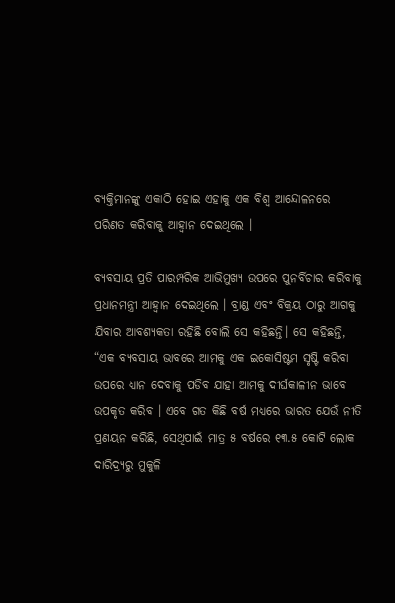ବ୍ୟକ୍ତିମାନଙ୍କୁ ଏକାଠି ହୋଇ ଏହାକୁ ଏକ ବିଶ୍ୱ ଆନ୍ଦୋଳନରେ ପରିଣତ କରିବାକୁ ଆହ୍ୱାନ ଦେଇଥିଲେ ।

ବ୍ୟବସାୟ ପ୍ରତି ପାରମ୍ପରିକ ଆଭିମୁଖ୍ୟ ଉପରେ ପୁନର୍ବିଚାର କରିବାକୁ ପ୍ରଧାନମନ୍ତ୍ରୀ ଆହ୍ୱାନ ଦେଇଥିଲେ । ବ୍ରାଣ୍ଡ ଏବଂ ବିକ୍ରୟ ଠାରୁ ଆଗକୁ ଯିବାର ଆବଶ୍ୟକତା ରହିଛି ବୋଲି ସେ କହିଛନ୍ତି। ସେ କହିଛନ୍ତି, “ଏକ ବ୍ୟବସାୟ ଭାବରେ ଆମକୁ ଏକ ଇକୋସିଷ୍ଟମ ସୃଷ୍ଟି କରିବା ଉପରେ ଧ୍ୟାନ ଦେବାକୁ ପଡିବ ଯାହା ଆମକୁ ଦୀର୍ଘକାଳୀନ ଭାବେ ଉପକୃତ କରିବ । ଏବେ ଗତ କିଛି ବର୍ଷ ମଧ୍ୟରେ ଭାରତ ଯେଉଁ ନୀତି ପ୍ରଣୟନ କରିଛି, ସେଥିପାଇଁ ମାତ୍ର ୫ ବର୍ଷରେ ୧୩.୫ କୋଟି ଲୋକ ଦାରିଦ୍ର୍ୟରୁ ମୁକୁଳି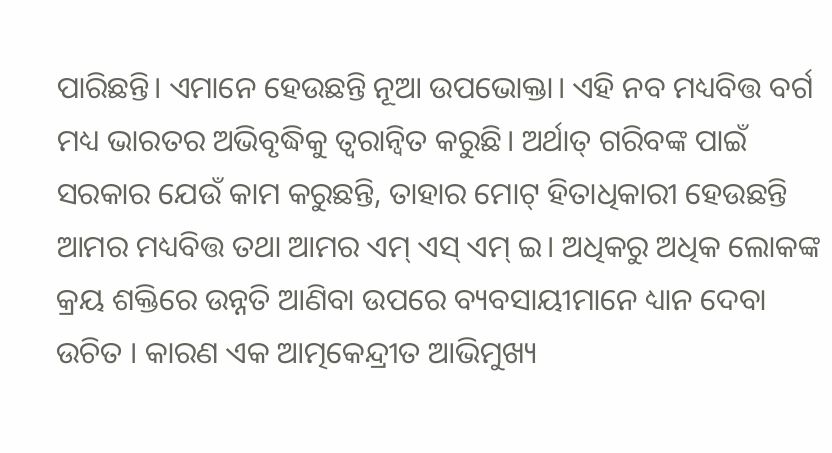ପାରିଛନ୍ତି। ଏମାନେ ହେଉଛନ୍ତି ନୂଆ ଉପଭୋକ୍ତା। ଏହି ନବ ମଧ୍ୟବିତ୍ତ ବର୍ଗ ମଧ୍ୟ ଭାରତର ଅଭିବୃଦ୍ଧିକୁ ତ୍ୱରାନ୍ୱିତ କରୁଛି। ଅର୍ଥାତ୍ ଗରିବଙ୍କ ପାଇଁ ସରକାର ଯେଉଁ କାମ କରୁଛନ୍ତି, ତାହାର ମୋଟ୍ ହିତାଧିକାରୀ ହେଉଛନ୍ତି ଆମର ମଧ୍ୟବିତ୍ତ ତଥା ଆମର ଏମ୍ ଏସ୍ ଏମ୍ ଇ। ଅଧିକରୁ ଅଧିକ ଲୋକଙ୍କ କ୍ରୟ ଶକ୍ତିରେ ଉନ୍ନତି ଆଣିବା ଉପରେ ବ୍ୟବସାୟୀମାନେ ଧ୍ୟାନ ଦେବା ଉଚିତ । କାରଣ ଏକ ଆତ୍ମକେନ୍ଦ୍ରୀତ ଆଭିମୁଖ୍ୟ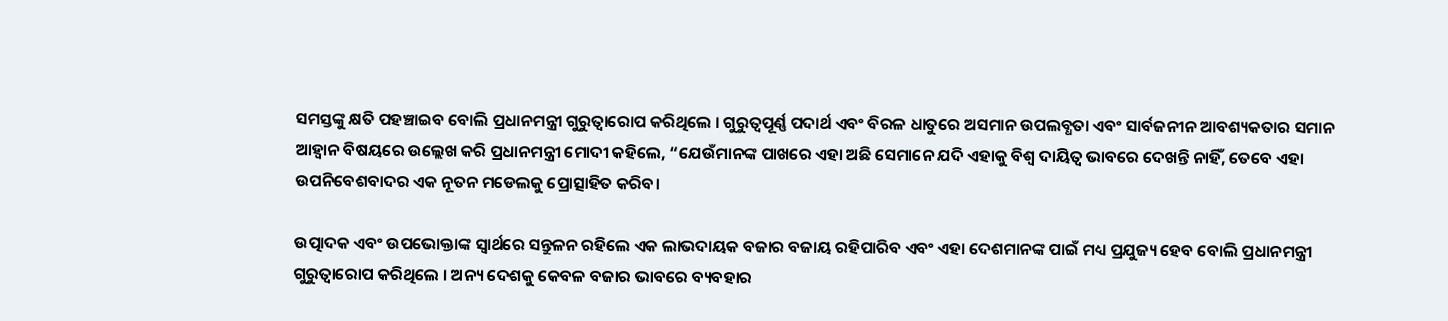ସମସ୍ତଙ୍କୁ କ୍ଷତି ପହଞ୍ଚାଇବ ବୋଲି ପ୍ରଧାନମନ୍ତ୍ରୀ ଗୁରୁତ୍ୱାରୋପ କରିଥିଲେ । ଗୁରୁତ୍ବପୂର୍ଣ୍ଣ ପଦାର୍ଥ ଏବଂ ବିରଳ ଧାତୁରେ ଅସମାନ ଉପଲବ୍ଧତା ଏବଂ ସାର୍ବଜନୀନ ଆବଶ୍ୟକତାର ସମାନ ଆହ୍ୱାନ ବିଷୟରେ ଉଲ୍ଲେଖ କରି ପ୍ରଧାନମନ୍ତ୍ରୀ ମୋଦୀ କହିଲେ, “ଯେଉଁମାନଙ୍କ ପାଖରେ ଏହା ଅଛି ସେମାନେ ଯଦି ଏହାକୁ ବିଶ୍ୱ ଦାୟିତ୍ୱ ଭାବରେ ଦେଖନ୍ତି ନାହିଁ, ତେବେ ଏହା ଉପନିବେଶବାଦର ଏକ ନୂତନ ମଡେଲକୁ ପ୍ରୋତ୍ସାହିତ କରିବ।

ଉତ୍ପାଦକ ଏବଂ ଉପଭୋକ୍ତାଙ୍କ ସ୍ୱାର୍ଥରେ ସନ୍ତୁଳନ ରହିଲେ ଏକ ଲାଭଦାୟକ ବଜାର ବଜାୟ ରହିପାରିବ ଏବଂ ଏହା ଦେଶମାନଙ୍କ ପାଇଁ ମଧ୍ୟ ପ୍ରଯୁଜ୍ୟ ହେବ ବୋଲି ପ୍ରଧାନମନ୍ତ୍ରୀ ଗୁରୁତ୍ୱାରୋପ କରିଥିଲେ । ଅନ୍ୟ ଦେଶକୁ କେବଳ ବଜାର ଭାବରେ ବ୍ୟବହାର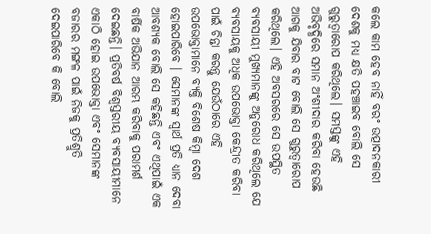କଲେ କାମ ହେବ ନାହିଁ ବରଂ ଉତ୍ପାଦନକାରୀ ଦେଶକୁ ମଧ୍ୟ କ୍ଷତି ପହଞ୍ଚାଇବ ବୋଲି ସେ ଗୁରୁତ୍ୱାରୋପ କରିଥିଲେ। ସମସ୍ତଙ୍କୁ ଏହି ଅଭିବୃଦ୍ଧିରେ ସମାନ ଅଂଶୀଦାର କରିବା ହେଉଛି ଆଗକୁ ଯିବାର ବାଟ ବୋଲି ସେ ଗୁରୁତ୍ୱାରୋପ କରିଥିଲେ। ଏହି ଅବସରରେ ସେ ଉପସ୍ଥିତ ବ୍ୟବସାୟୀ ମୁଖ୍ୟମାନଙ୍କୁ ଅନୁରୋଧ କରିଥିଲେ ଯେ ବ୍ୟବସାୟକୁ ଅଧିକ ଉପଭୋକ୍ତା କେନ୍ଦ୍ରୀତ କରିବା ପାଇଁ ଚିନ୍ତା କରନ୍ତୁ ଯେଉଁଠାରେ ଏହି ଉପଭୋକ୍ତାମାନେ ବ୍ୟକ୍ତି ବିଶେଷ କିମ୍ବା ଦେଶ ହୋଇପାରିବେ । ସେମାନଙ୍କ ସ୍ୱାର୍ଥ ପ୍ରତି ଧ୍ୟାନ ଦେବା ଆବଶ୍ୟକ ବୋଲି ସେ କହିଛନ୍ତି ଏବଂ ଏଥିପାଇଁ ଏକ ବାର୍ଷିକ ଅଭିଯାନ ଆରମ୍ଭ କରିବାକୁ ପରାମର୍ଶ ଦେଇଛନ୍ତି। ପ୍ରତିବର୍ଷ ବିଶ୍ୱସ୍ତରୀୟ ବ୍ୟବସାୟୀମାନେ ଏକାଠି ହୋଇ ଉପଭୋକ୍ତା ଏବଂ ସେମାନଙ୍କ ବଜାରର ମଙ୍ଗଳ ପାଇଁ ନିଜକୁ ପ୍ରତିଶ୍ରୁତି ଦେଇପାରିବେ କି ବୋଲି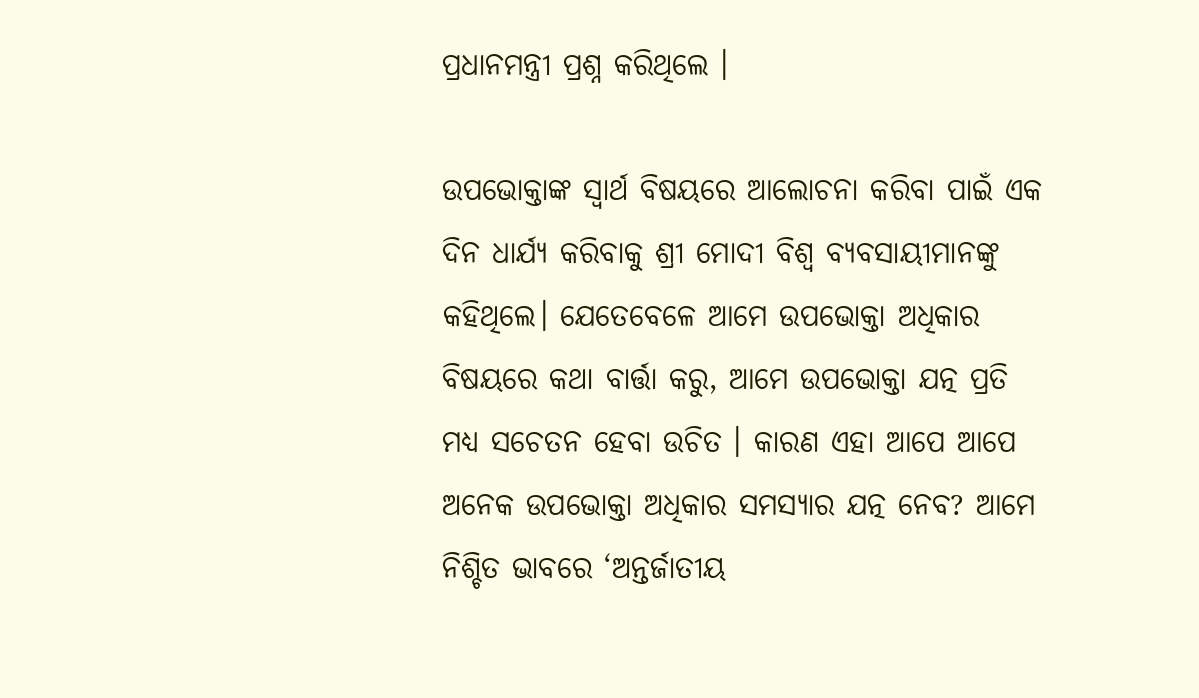ପ୍ରଧାନମନ୍ତ୍ରୀ ପ୍ରଶ୍ନ କରିଥିଲେ ।

ଉପଭୋକ୍ତାଙ୍କ ସ୍ୱାର୍ଥ ବିଷୟରେ ଆଲୋଚନା କରିବା ପାଇଁ ଏକ ଦିନ ଧାର୍ଯ୍ୟ କରିବାକୁ ଶ୍ରୀ ମୋଦୀ ବିଶ୍ୱ ବ୍ୟବସାୟୀମାନଙ୍କୁ କହିଥିଲେ। ଯେତେବେଳେ ଆମେ ଉପଭୋକ୍ତା ଅଧିକାର ବିଷୟରେ କଥା ବାର୍ତ୍ତା କରୁ, ଆମେ ଉପଭୋକ୍ତା ଯତ୍ନ ପ୍ରତି ମଧ୍ୟ ସଚେତନ ହେବା ଉଚିତ । କାରଣ ଏହା ଆପେ ଆପେ ଅନେକ ଉପଭୋକ୍ତା ଅଧିକାର ସମସ୍ୟାର ଯତ୍ନ ନେବ? ଆମେ ନିଶ୍ଚିତ ଭାବରେ ‘ଅନ୍ତର୍ଜାତୀୟ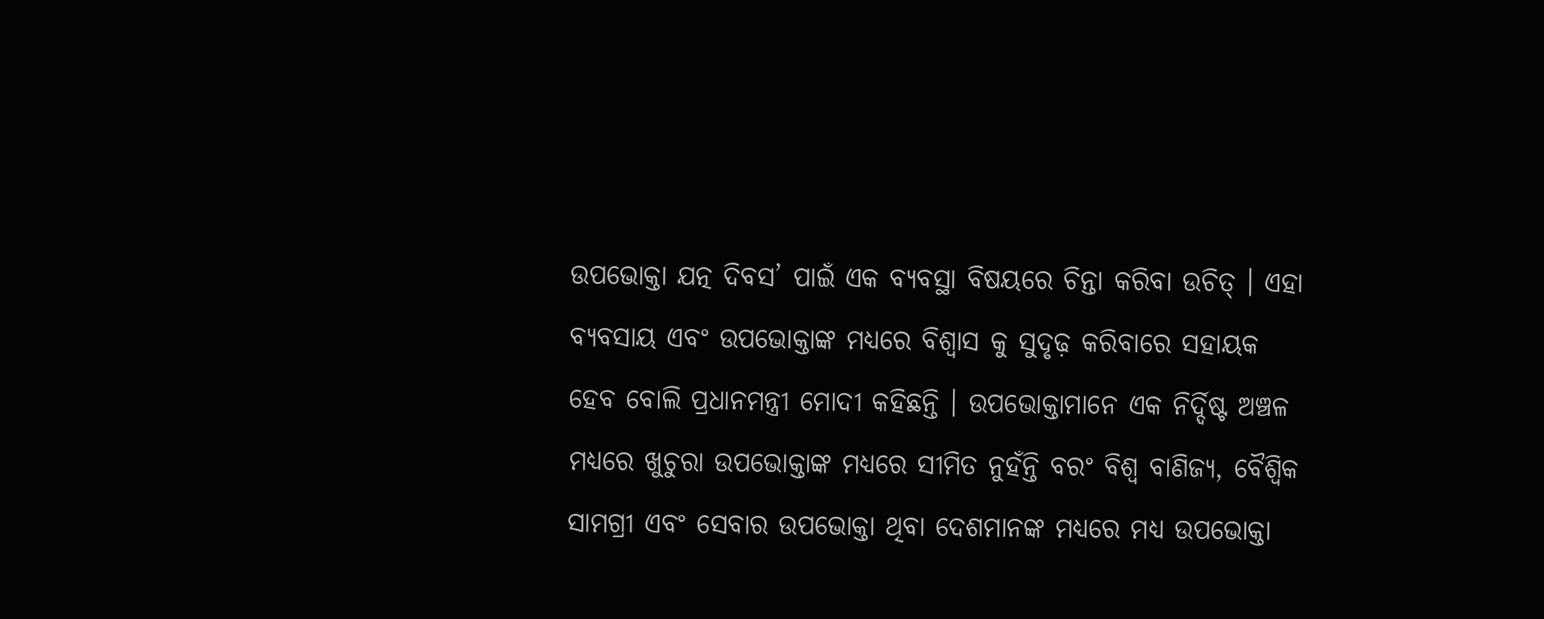ଉପଭୋକ୍ତା ଯତ୍ନ ଦିବସ’ ପାଇଁ ଏକ ବ୍ୟବସ୍ଥା ବିଷୟରେ ଚିନ୍ତା କରିବା ଉଚିତ୍ । ଏହା ବ୍ୟବସାୟ ଏବଂ ଉପଭୋକ୍ତାଙ୍କ ମଧ୍ୟରେ ବିଶ୍ୱାସ କୁ ସୁଦୃଢ଼ କରିବାରେ ସହାୟକ ହେବ ବୋଲି ପ୍ରଧାନମନ୍ତ୍ରୀ ମୋଦୀ କହିଛନ୍ତି । ଉପଭୋକ୍ତାମାନେ ଏକ ନିର୍ଦ୍ଦିଷ୍ଟ ଅଞ୍ଚଳ ମଧ୍ୟରେ ଖୁଚୁରା ଉପଭୋକ୍ତାଙ୍କ ମଧ୍ୟରେ ସୀମିତ ନୁହଁନ୍ତି ବରଂ ବିଶ୍ୱ ବାଣିଜ୍ୟ, ବୈଶ୍ୱିକ ସାମଗ୍ରୀ ଏବଂ ସେବାର ଉପଭୋକ୍ତା ଥିବା ଦେଶମାନଙ୍କ ମଧ୍ୟରେ ମଧ୍ୟ ଉପଭୋକ୍ତା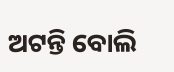ଅଟନ୍ତି ବୋଲି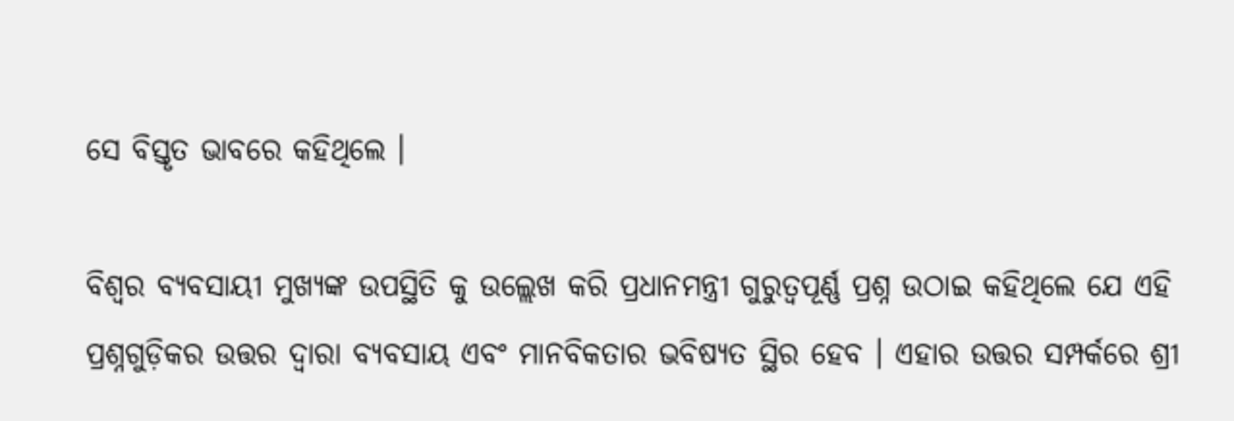ସେ ବିସ୍ତୃତ ଭାବରେ କହିଥିଲେ ।

ବିଶ୍ୱର ବ୍ୟବସାୟୀ ମୁଖ୍ୟଙ୍କ ଉପସ୍ଥିତି କୁ ଉଲ୍ଲେଖ କରି ପ୍ରଧାନମନ୍ତ୍ରୀ ଗୁରୁତ୍ୱପୂର୍ଣ୍ଣ ପ୍ରଶ୍ନ ଉଠାଇ କହିଥିଲେ ଯେ ଏହି ପ୍ରଶ୍ନଗୁଡ଼ିକର ଉତ୍ତର ଦ୍ୱାରା ବ୍ୟବସାୟ ଏବଂ ମାନବିକତାର ଭବିଷ୍ୟତ ସ୍ଥିର ହେବ । ଏହାର ଉତ୍ତର ସମ୍ପର୍କରେ ଶ୍ରୀ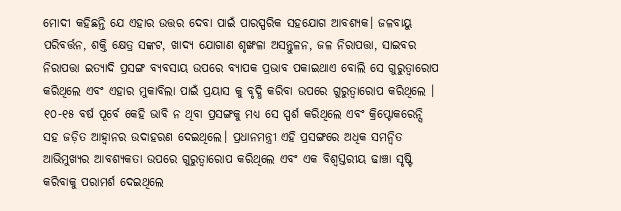ମୋଦୀ କହିଛନ୍ତି ଯେ ଏହାର ଉତ୍ତର ଦେବା ପାଇଁ ପାରସ୍ପରିକ ସହଯୋଗ ଆବଶ୍ୟକ। ଜଳବାୟୁ ପରିବର୍ତ୍ତନ, ଶକ୍ତି କ୍ଷେତ୍ର ସଙ୍କଟ, ଖାଦ୍ୟ ଯୋଗାଣ ଶୃଙ୍ଖଳା ଅସନ୍ତୁଳନ, ଜଳ ନିରାପତ୍ତା, ସାଇବର ନିରାପତ୍ତା ଇତ୍ୟାଦି ପ୍ରସଙ୍ଗ ବ୍ୟବସାୟ ଉପରେ ବ୍ୟାପକ ପ୍ରଭାବ ପକାଇଥାଏ ବୋଲି ସେ ଗୁରୁତ୍ୱାରୋପ କରିଥିଲେ ଏବଂ ଏହାର ମୁକାବିଲା ପାଇଁ ପ୍ରୟାସ କୁ ବୃଦ୍ଧି କରିବା ଉପରେ ଗୁରୁତ୍ୱାରୋପ କରିଥିଲେ । ୧୦-୧୫ ବର୍ଷ ପୂର୍ବେ କେହି ଭାବି ନ ଥିବା ପ୍ରସଙ୍ଗକୁ ମଧ୍ୟ ସେ ସ୍ପର୍ଶ କରିଥିଲେ ଏବଂ କ୍ରିପ୍ଟୋକରେନ୍ସି ସହ ଜଡ଼ିତ ଆହ୍ବାନର ଉଦାହରଣ ଦେଇଥିଲେ। ପ୍ରଧାନମନ୍ତ୍ରୀ ଏହି ପ୍ରସଙ୍ଗରେ ଅଧିକ ସମନ୍ୱିତ ଆଭିମୁଖ୍ୟର ଆବଶ୍ୟକତା ଉପରେ ଗୁରୁତ୍ୱାରୋପ କରିଥିଲେ ଏବଂ ଏକ ବିଶ୍ୱସ୍ତରୀୟ ଢାଞ୍ଚା ସୃଷ୍ଟି କରିବାକୁ ପରାମର୍ଶ ଦେଇଥିଲେ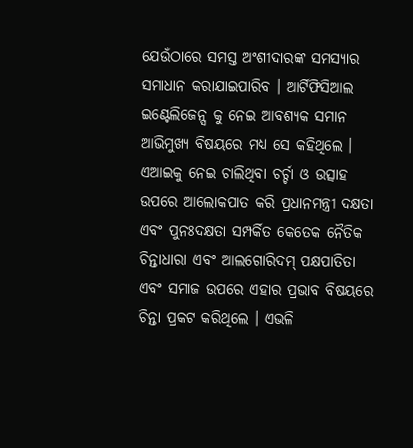ଯେଉଁଠାରେ ସମସ୍ତ ଅଂଶୀଦାରଙ୍କ ସମସ୍ୟାର ସମାଧାନ କରାଯାଇପାରିବ । ଆର୍ଟିଫିସିଆଲ ଇଣ୍ଟେଲିଜେନ୍ସ କୁ ନେଇ ଆବଶ୍ୟକ ସମାନ ଆଭିମୁଖ୍ୟ ବିଷୟରେ ମଧ୍ୟ ସେ କହିଥିଲେ । ଏଆଇକୁ ନେଇ ଚାଲିଥିବା ଚର୍ଚ୍ଚା ଓ ଉତ୍ସାହ ଉପରେ ଆଲୋକପାତ କରି ପ୍ରଧାନମନ୍ତ୍ରୀ ଦକ୍ଷତା ଏବଂ ପୁନଃଦକ୍ଷତା ସମ୍ପର୍କିତ କେତେକ ନୈତିକ ଚିନ୍ତାଧାରା ଏବଂ ଆଲଗୋରିଦମ୍ ପକ୍ଷପାତିତା ଏବଂ ସମାଜ ଉପରେ ଏହାର ପ୍ରଭାବ ବିଷୟରେ ଚିନ୍ତା ପ୍ରକଟ କରିଥିଲେ । ଏଭଳି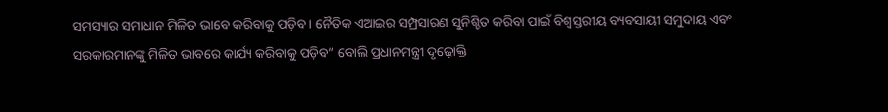ସମସ୍ୟାର ସମାଧାନ ମିଳିତ ଭାବେ କରିବାକୁ ପଡ଼ିବ। ନୈତିକ ଏଆଇର ସମ୍ପ୍ରସାରଣ ସୁନିଶ୍ଚିତ କରିବା ପାଇଁ ବିଶ୍ୱସ୍ତରୀୟ ବ୍ୟବସାୟୀ ସମୁଦାୟ ଏବଂ ସରକାରମାନଙ୍କୁ ମିଳିତ ଭାବରେ କାର୍ଯ୍ୟ କରିବାକୁ ପଡ଼ିବ” ବୋଲି ପ୍ରଧାନମନ୍ତ୍ରୀ ଦୃଢ଼ୋକ୍ତି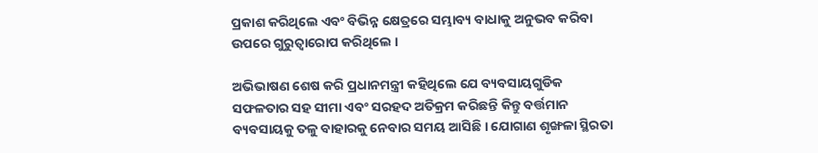ପ୍ରକାଶ କରିଥିଲେ ଏବଂ ବିଭିନ୍ନ କ୍ଷେତ୍ରରେ ସମ୍ଭାବ୍ୟ ବାଧାକୁ ଅନୁଭବ କରିବା ଉପରେ ଗୁରୁତ୍ୱାରୋପ କରିଥିଲେ ।

ଅଭିଭାଷଣ ଶେଷ କରି ପ୍ରଧାନମନ୍ତ୍ରୀ କହିଥିଲେ ଯେ ବ୍ୟବସାୟଗୁଡିକ ସଫଳତାର ସହ ସୀମା ଏବଂ ସରହଦ ଅତିକ୍ରମ କରିଛନ୍ତି କିନ୍ତୁ ବର୍ତ୍ତମାନ ବ୍ୟବସାୟକୁ ତଳୁ ବାହାରକୁ ନେବାର ସମୟ ଆସିଛି । ଯୋଗାଣ ଶୃଙ୍ଖଳା ସ୍ଥିରତା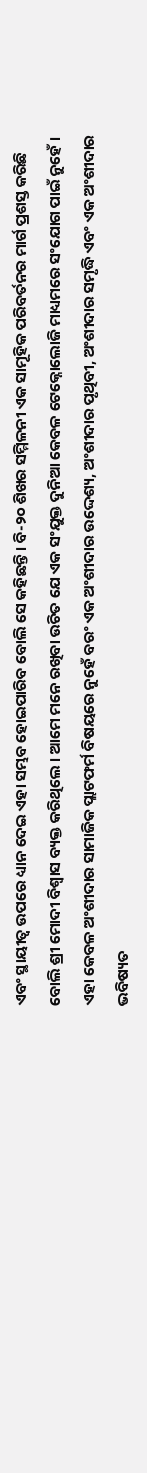ଏବଂ ସ୍ଥାୟୀତ୍ବ ଉପରେ ଧ୍ୟାନ ଦେଇ ଏହା ସମ୍ଭବ ହୋଇପାରିବ ବୋଲି ସେ କହିଛନ୍ତି। ବି-୨୦ ଶିଖର ସମ୍ମିଳନୀ ଏକ ସାମୂହିକ ପରିବର୍ତନର ମାର୍ଗ ପ୍ରଶସ୍ତ କରିଛି ବୋଲି ଶ୍ରୀ ମୋଦୀ ବିଶ୍ୱାସ ବ୍ୟକ୍ତ କରିଥିଲେ । ଆମେ ମନେ ରଖିବା ଉଚିତ ଯେ ଏକ ସଂଯୁକ୍ତ ଦୁନିଆ କେବଳ ଟେକ୍ନୋଲୋଜି ମାଧ୍ୟମରେ ସଂଯୋଗ ପାଇଁ ନୁହେଁ । ଏହା କେବଳ ଅଂଶୀଦାର ସାମାଜିକ ପ୍ଲାଟଫର୍ମ ବିଷୟରେ ନୁହେଁ ବରଂ ଏକ ଅଂଶୀଦାର ଉଦ୍ଦେଶ୍ୟ, ଅଂଶୀଦାର ପୃଥିବୀ, ଅଂଶୀଦାର ସମୃଦ୍ଧି ଏବଂ ଏକ ଅଂଶୀଦାର ଭବିଷ୍ୟତ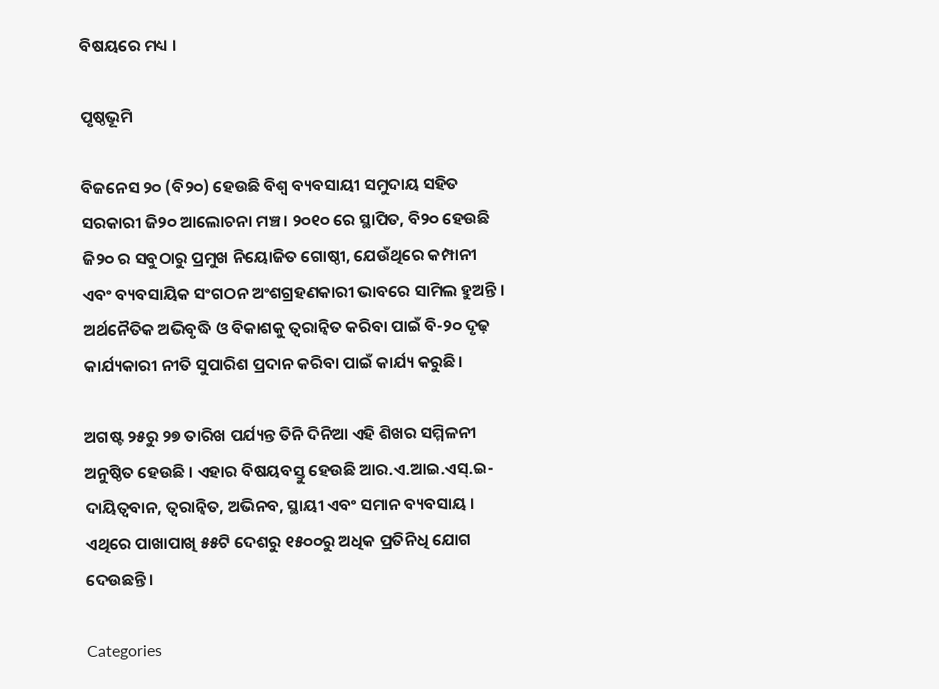ବିଷୟରେ ମଧ୍ୟ ।

ପୃଷ୍ଠଭୂମି

ବିଜନେସ ୨୦ (ବି୨୦) ହେଉଛି ବିଶ୍ୱ ବ୍ୟବସାୟୀ ସମୁଦାୟ ସହିତ ସରକାରୀ ଜି୨୦ ଆଲୋଚନା ମଞ୍ଚ । ୨୦୧୦ ରେ ସ୍ଥାପିତ, ବି୨୦ ହେଉଛି ଜି୨୦ ର ସବୁଠାରୁ ପ୍ରମୁଖ ନିୟୋଜିତ ଗୋଷ୍ଠୀ, ଯେଉଁଥିରେ କମ୍ପାନୀ ଏବଂ ବ୍ୟବସାୟିକ ସଂଗଠନ ଅଂଶଗ୍ରହଣକାରୀ ଭାବରେ ସାମିଲ ହୁଅନ୍ତି । ଅର୍ଥନୈତିକ ଅଭିବୃଦ୍ଧି ଓ ବିକାଶକୁ ତ୍ୱରାନ୍ୱିତ କରିବା ପାଇଁ ବି-୨୦ ଦୃଢ଼ କାର୍ଯ୍ୟକାରୀ ନୀତି ସୁପାରିଶ ପ୍ରଦାନ କରିବା ପାଇଁ କାର୍ଯ୍ୟ କରୁଛି।

ଅଗଷ୍ଟ ୨୫ରୁ ୨୭ ତାରିଖ ପର୍ଯ୍ୟନ୍ତ ତିନି ଦିନିଆ ଏହି ଶିଖର ସମ୍ମିଳନୀ ଅନୁଷ୍ଠିତ ହେଉଛି । ଏହାର ବିଷୟବସ୍ତୁ ହେଉଛି ଆର.ଏ.ଆଇ.ଏସ୍.ଇ- ଦାୟିତ୍ୱବାନ, ତ୍ୱରାନ୍ୱିତ, ଅଭିନବ, ସ୍ଥାୟୀ ଏବଂ ସମାନ ବ୍ୟବସାୟ । ଏଥିରେ ପାଖାପାଖି ୫୫ଟି ଦେଶରୁ ୧୫୦୦ରୁ ଅଧିକ ପ୍ରତିନିଧି ଯୋଗ ଦେଉଛନ୍ତି।

Categories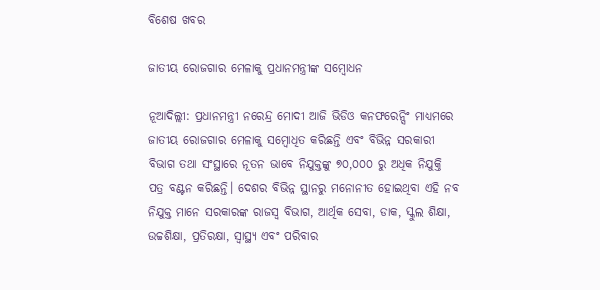ବିଶେଷ ଖବର

ଜାତୀୟ ରୋଜଗାର ମେଳାକୁ ପ୍ରଧାନମନ୍ତ୍ରୀଙ୍କ ସମ୍ବୋଧନ

ନୂଆଦିଲ୍ଲୀ: ପ୍ରଧାନମନ୍ତ୍ରୀ ନରେନ୍ଦ୍ର ମୋଦୀ ଆଜି ଭିଡିଓ କନଫରେନ୍ସିଂ ମାଧ୍ୟମରେ ଜାତୀୟ ରୋଜଗାର ମେଳାକୁ ସମ୍ବୋଧିତ କରିଛନ୍ତି ଏବଂ ବିଭିନ୍ନ ସରକାରୀ ବିଭାଗ ତଥା ସଂସ୍ଥାରେ ନୂତନ ଭାବେ ନିଯୁକ୍ତଙ୍କୁ ୭୦,୦୦୦ ରୁ ଅଧିକ ନିଯୁକ୍ତି ପତ୍ର ବଣ୍ଟନ କରିଛନ୍ତି। ଦେଶର ବିଭିନ୍ନ ସ୍ଥାନରୁ ମନୋନୀତ ହୋଇଥିବା ଏହି ନବ ନିଯୁକ୍ତ ମାନେ ସରକାରଙ୍କ ରାଜସ୍ୱ ବିଭାଗ, ଆର୍ଥିକ ସେବା, ଡାକ, ସ୍କୁଲ ଶିକ୍ଷା, ଉଚ୍ଚଶିକ୍ଷା, ପ୍ରତିରକ୍ଷା, ସ୍ୱାସ୍ଥ୍ୟ ଏବଂ ପରିବାର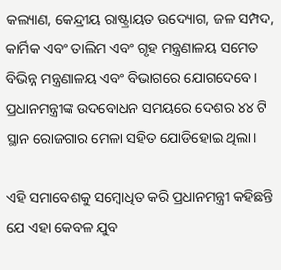କଲ୍ୟାଣ, କେନ୍ଦ୍ରୀୟ ରାଷ୍ଟ୍ରାୟତ ଉଦ୍ୟୋଗ, ଜଳ ସମ୍ପଦ, କାର୍ମିକ ଏବଂ ତାଲିମ ଏବଂ ଗୃହ ମନ୍ତ୍ରଣାଳୟ ସମେତ ବିଭିନ୍ନ ମନ୍ତ୍ରଣାଳୟ ଏବଂ ବିଭାଗରେ ଯୋଗଦେବେ। ପ୍ରଧାନମନ୍ତ୍ରୀଙ୍କ ଉଦବୋଧନ ସମୟରେ ଦେଶର ୪୪ ଟି ସ୍ଥାନ ରୋଜଗାର ମେଳା ସହିତ ଯୋଡିହୋଇ ଥିଲା।

ଏହି ସମାବେଶକୁ ସମ୍ବୋଧିତ କରି ପ୍ରଧାନମନ୍ତ୍ରୀ କହିଛନ୍ତି ଯେ ଏହା କେବଳ ଯୁବ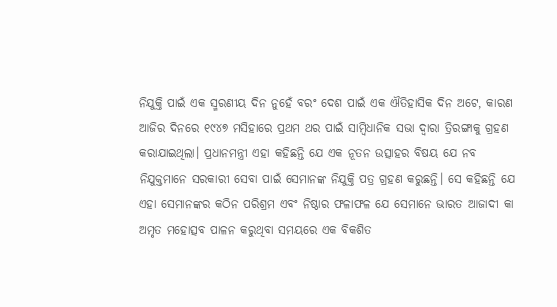ନିଯୁକ୍ତି ପାଇଁ ଏକ ସ୍ମରଣୀୟ ଦିନ ନୁହେଁ ବରଂ ଦେଶ ପାଇଁ ଏକ ଐତିହାସିକ ଦିନ ଅଟେ, କାରଣ ଆଜିର ଦିନରେ ୧୯୪୭ ମସିହାରେ ପ୍ରଥମ ଥର ପାଇଁ ସାମ୍ବିଧାନିକ ସଭା ଦ୍ୱାରା ତ୍ରିରଙ୍ଗାକୁ ଗ୍ରହଣ କରାଯାଇଥିଲା। ପ୍ରଧାନମନ୍ତ୍ରୀ ଏହା କହିଛନ୍ତି ଯେ ଏକ ନୂତନ ଉତ୍ସାହର ବିଷୟ ଯେ ନବ ନିଯୁକ୍ତମାନେ ସରକାରୀ ସେବା ପାଇଁ ସେମାନଙ୍କ ନିଯୁକ୍ତି ପତ୍ର ଗ୍ରହଣ କରୁଛନ୍ତି। ସେ କହିଛନ୍ତି ଯେ ଏହା ସେମାନଙ୍କର କଠିନ ପରିଶ୍ରମ ଏବଂ ନିଷ୍ଠାର ଫଳାଫଳ ଯେ ସେମାନେ ଭାରତ ଆଜାଦୀ କା ଅମୃତ ମହୋତ୍ସବ ପାଳନ କରୁଥିବା ସମୟରେ ଏକ ବିକଶିତ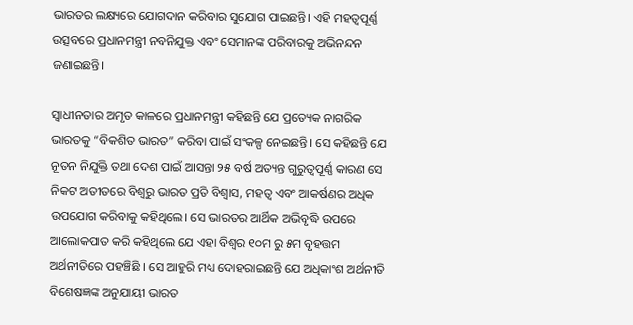ଭାରତର ଲକ୍ଷ୍ୟରେ ଯୋଗଦାନ କରିବାର ସୁଯୋଗ ପାଇଛନ୍ତି। ଏହି ମହତ୍ୱପୂର୍ଣ୍ଣ ଉତ୍ସବରେ ପ୍ରଧାନମନ୍ତ୍ରୀ ନବନିଯୁକ୍ତ ଏବଂ ସେମାନଙ୍କ ପରିବାରକୁ ଅଭିନନ୍ଦନ ଜଣାଇଛନ୍ତି।

ସ୍ୱାଧୀନତାର ଅମୃତ କାଳରେ ପ୍ରଧାନମନ୍ତ୍ରୀ କହିଛନ୍ତି ଯେ ପ୍ରତ୍ୟେକ ନାଗରିକ ଭାରତକୁ “ବିକଶିତ ଭାରତ” କରିବା ପାଇଁ ସଂକଳ୍ପ ନେଇଛନ୍ତି। ସେ କହିଛନ୍ତି ଯେ ନୂତନ ନିଯୁକ୍ତି ତଥା ଦେଶ ପାଇଁ ଆସନ୍ତା ୨୫ ବର୍ଷ ଅତ୍ୟନ୍ତ ଗୁରୁତ୍ୱପୂର୍ଣ୍ଣ କାରଣ ସେ ନିକଟ ଅତୀତରେ ବିଶ୍ୱରୁ ଭାରତ ପ୍ରତି ବିଶ୍ୱାସ, ମହତ୍ୱ ଏବଂ ଆକର୍ଷଣର ଅଧିକ ଉପଯୋଗ କରିବାକୁ କହିଥିଲେ। ସେ ଭାରତର ଆର୍ଥିକ ଅଭିବୃଦ୍ଧି ଉପରେ ଆଲୋକପାତ କରି କହିଥିଲେ ଯେ ଏହା ବିଶ୍ୱର ୧୦ମ ରୁ ୫ମ ବୃହତ୍ତମ ଅର୍ଥନୀତିରେ ପହଞ୍ଚିଛି । ସେ ଆହୁରି ମଧ୍ୟ ଦୋହରାଇଛନ୍ତି ଯେ ଅଧିକାଂଶ ଅର୍ଥନୀତି ବିଶେଷଜ୍ଞଙ୍କ ଅନୁଯାୟୀ ଭାରତ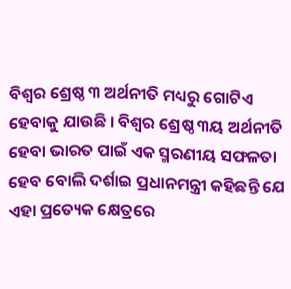ବିଶ୍ୱର ଶ୍ରେଷ୍ଠ ୩ ଅର୍ଥନୀତି ମଧ୍ୟରୁ ଗୋଟିଏ ହେବାକୁ ଯାଉଛି । ବିଶ୍ୱର ଶ୍ରେଷ୍ଠ ୩ୟ ଅର୍ଥନୀତି ହେବା ଭାରତ ପାଇଁ ଏକ ସ୍ମରଣୀୟ ସଫଳତା ହେବ ବୋଲି ଦର୍ଶାଇ ପ୍ରଧାନମନ୍ତ୍ରୀ କହିଛନ୍ତି ଯେ ଏହା ପ୍ରତ୍ୟେକ କ୍ଷେତ୍ରରେ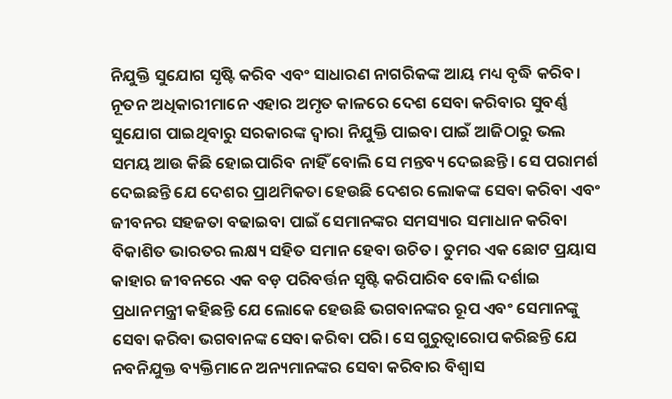ନିଯୁକ୍ତି ସୁଯୋଗ ସୃଷ୍ଟି କରିବ ଏବଂ ସାଧାରଣ ନାଗରିକଙ୍କ ଆୟ ମଧ୍ୟ ବୃଦ୍ଧି କରିବ। ନୂତନ ଅଧିକାରୀମାନେ ଏହାର ଅମୃତ କାଳରେ ଦେଶ ସେବା କରିବାର ସୁବର୍ଣ୍ଣ ସୁଯୋଗ ପାଇଥିବାରୁ ସରକାରଙ୍କ ଦ୍ୱାରା ନିଯୁକ୍ତି ପାଇବା ପାଇଁ ଆଜିଠାରୁ ଭଲ ସମୟ ଆଉ କିଛି ହୋଇପାରିବ ନାହିଁ ବୋଲି ସେ ମନ୍ତବ୍ୟ ଦେଇଛନ୍ତି। ସେ ପରାମର୍ଶ ଦେଇଛନ୍ତି ଯେ ଦେଶର ପ୍ରାଥମିକତା ହେଉଛି ଦେଶର ଲୋକଙ୍କ ସେବା କରିବା ଏବଂ ଜୀବନର ସହଜତା ବଢାଇବା ପାଇଁ ସେମାନଙ୍କର ସମସ୍ୟାର ସମାଧାନ କରିବା ବିକାଶିତ ଭାରତର ଲକ୍ଷ୍ୟ ସହିତ ସମାନ ହେବା ଉଚିତ। ତୁମର ଏକ ଛୋଟ ପ୍ରୟାସ କାହାର ଜୀବନରେ ଏକ ବଡ଼ ପରିବର୍ତ୍ତନ ସୃଷ୍ଟି କରିପାରିବ ବୋଲି ଦର୍ଶାଇ ପ୍ରଧାନମନ୍ତ୍ରୀ କହିଛନ୍ତି ଯେ ଲୋକେ ହେଉଛି ଭଗବାନଙ୍କର ରୂପ ଏବଂ ସେମାନଙ୍କୁ ସେବା କରିବା ଭଗବାନଙ୍କ ସେବା କରିବା ପରି। ସେ ଗୁରୁତ୍ୱାରୋପ କରିଛନ୍ତି ଯେ ନବନିଯୁକ୍ତ ବ୍ୟକ୍ତିମାନେ ଅନ୍ୟମାନଙ୍କର ସେବା କରିବାର ବିଶ୍ୱାସ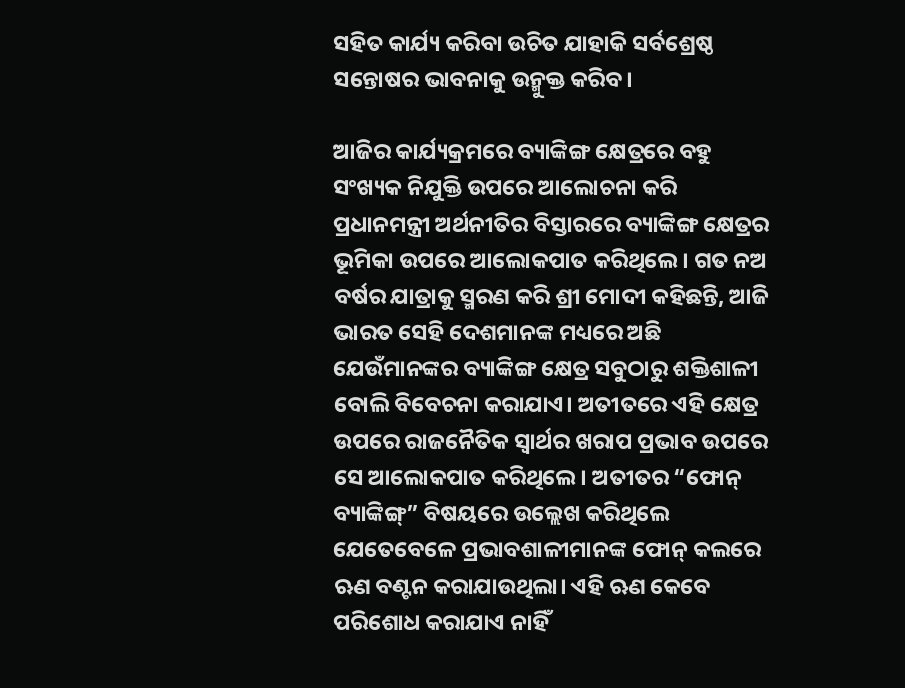ସହିତ କାର୍ଯ୍ୟ କରିବା ଉଚିତ ଯାହାକି ସର୍ବଶ୍ରେଷ୍ଠ ସନ୍ତୋଷର ଭାବନାକୁ ଉନ୍ମୁକ୍ତ କରିବ।

ଆଜିର କାର୍ଯ୍ୟକ୍ରମରେ ବ୍ୟାଙ୍କିଙ୍ଗ କ୍ଷେତ୍ରରେ ବହୁ ସଂଖ୍ୟକ ନିଯୁକ୍ତି ଉପରେ ଆଲୋଚନା କରି ପ୍ରଧାନମନ୍ତ୍ରୀ ଅର୍ଥନୀତିର ବିସ୍ତାରରେ ବ୍ୟାଙ୍କିଙ୍ଗ କ୍ଷେତ୍ରର ଭୂମିକା ଉପରେ ଆଲୋକପାତ କରିଥିଲେ। ଗତ ନଅ ବର୍ଷର ଯାତ୍ରାକୁ ସ୍ମରଣ କରି ଶ୍ରୀ ମୋଦୀ କହିଛନ୍ତି, ଆଜି ଭାରତ ସେହି ଦେଶମାନଙ୍କ ମଧ୍ୟରେ ଅଛି ଯେଉଁମାନଙ୍କର ବ୍ୟାଙ୍କିଙ୍ଗ କ୍ଷେତ୍ର ସବୁଠାରୁ ଶକ୍ତିଶାଳୀ ବୋଲି ବିବେଚନା କରାଯାଏ। ଅତୀତରେ ଏହି କ୍ଷେତ୍ର ଉପରେ ରାଜନୈତିକ ସ୍ୱାର୍ଥର ଖରାପ ପ୍ରଭାବ ଉପରେ ସେ ଆଲୋକପାତ କରିଥିଲେ। ଅତୀତର “ଫୋନ୍‍ ବ୍ୟାଙ୍କିଙ୍ଗ୍‌” ବିଷୟରେ ଉଲ୍ଲେଖ କରିଥିଲେ ଯେତେବେଳେ ପ୍ରଭାବଶାଳୀମାନଙ୍କ ଫୋନ୍ କଲରେ ଋଣ ବଣ୍ଟନ କରାଯାଉଥିଲା। ଏହି ଋଣ କେବେ ପରିଶୋଧ କରାଯାଏ ନାହିଁ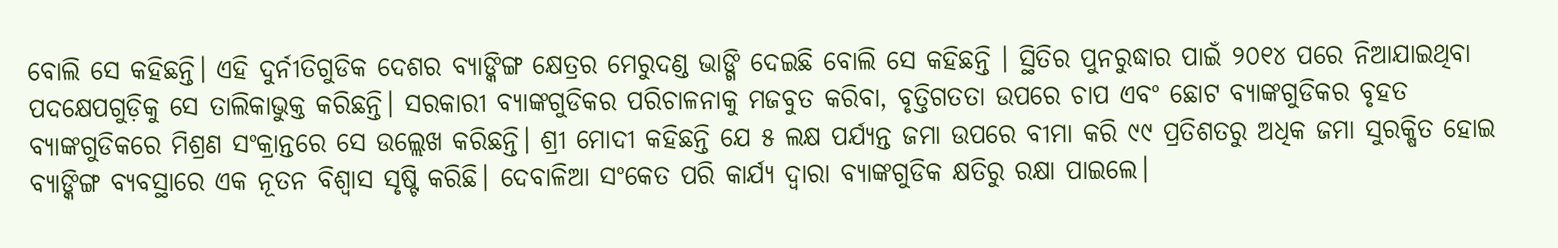ବୋଲି ସେ କହିଛନ୍ତି। ଏହି ଦୁର୍ନୀତିଗୁଡିକ ଦେଶର ବ୍ୟାଙ୍କିଙ୍ଗ କ୍ଷେତ୍ରର ମେରୁଦଣ୍ଡ ଭାଙ୍ଗି ଦେଇଛି ବୋଲି ସେ କହିଛନ୍ତି । ସ୍ଥିତିର ପୁନରୁଦ୍ଧାର ପାଇଁ ୨୦୧୪ ପରେ ନିଆଯାଇଥିବା ପଦକ୍ଷେପଗୁଡ଼ିକୁ ସେ ତାଲିକାଭୁକ୍ତ କରିଛନ୍ତି। ସରକାରୀ ବ୍ୟାଙ୍କଗୁଡିକର ପରିଚାଳନାକୁ ମଜବୁତ କରିବା, ବୃତ୍ତିଗତତା ଉପରେ ଚାପ ଏବଂ ଛୋଟ ବ୍ୟାଙ୍କଗୁଡିକର ବୃହତ ବ୍ୟାଙ୍କଗୁଡିକରେ ମିଶ୍ରଣ ସଂକ୍ରାନ୍ତରେ ସେ ଉଲ୍ଲେଖ କରିଛନ୍ତି। ଶ୍ରୀ ମୋଦୀ କହିଛନ୍ତି ଯେ ୫ ଲକ୍ଷ ପର୍ଯ୍ୟନ୍ତ ଜମା ଉପରେ ବୀମା କରି ୯୯ ପ୍ରତିଶତରୁ ଅଧିକ ଜମା ସୁରକ୍ଷିତ ହୋଇ ବ୍ୟାଙ୍କିଙ୍ଗ ବ୍ୟବସ୍ଥାରେ ଏକ ନୂତନ ବିଶ୍ୱାସ ସୃଷ୍ଟି କରିଛି। ଦେବାଳିଆ ସଂକେତ ପରି କାର୍ଯ୍ୟ ଦ୍ୱାରା ବ୍ୟାଙ୍କଗୁଡିକ କ୍ଷତିରୁ ରକ୍ଷା ପାଇଲେ।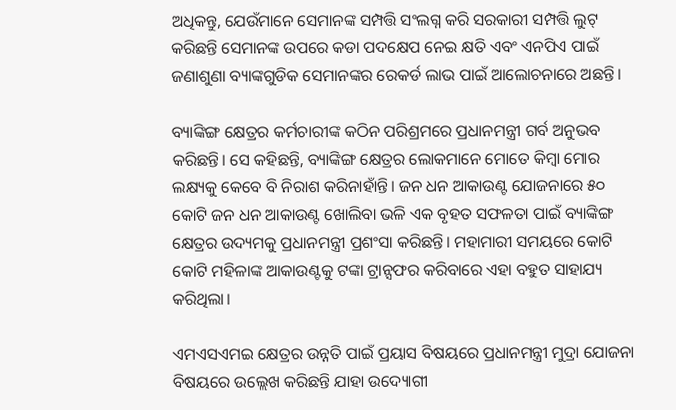ଅଧିକନ୍ତୁ, ଯେଉଁମାନେ ସେମାନଙ୍କ ସମ୍ପତ୍ତି ସଂଲଗ୍ନ କରି ସରକାରୀ ସମ୍ପତ୍ତି ଲୁଟ୍ କରିଛନ୍ତି ସେମାନଙ୍କ ଉପରେ କଡା ପଦକ୍ଷେପ ନେଇ କ୍ଷତି ଏବଂ ଏନପିଏ ପାଇଁ ଜଣାଶୁଣା ବ୍ୟାଙ୍କଗୁଡିକ ସେମାନଙ୍କର ରେକର୍ଡ ଲାଭ ପାଇଁ ଆଲୋଚନାରେ ଅଛନ୍ତି।

ବ୍ୟାଙ୍କିଙ୍ଗ କ୍ଷେତ୍ରର କର୍ମଚାରୀଙ୍କ କଠିନ ପରିଶ୍ରମରେ ପ୍ରଧାନମନ୍ତ୍ରୀ ଗର୍ବ ଅନୁଭବ କରିଛନ୍ତି। ସେ କହିଛନ୍ତି, ବ୍ୟାଙ୍କିଙ୍ଗ କ୍ଷେତ୍ରର ଲୋକମାନେ ମୋତେ କିମ୍ବା ମୋର ଲକ୍ଷ୍ୟକୁ କେବେ ବି ନିରାଶ କରିନାହାଁନ୍ତି। ଜନ ଧନ ଆକାଉଣ୍ଟ ଯୋଜନାରେ ୫୦ କୋଟି ଜନ ଧନ ଆକାଉଣ୍ଟ ଖୋଲିବା ଭଳି ଏକ ବୃହତ ସଫଳତା ପାଇଁ ବ୍ୟାଙ୍କିଙ୍ଗ କ୍ଷେତ୍ରର ଉଦ୍ୟମକୁ ପ୍ରଧାନମନ୍ତ୍ରୀ ପ୍ରଶଂସା କରିଛନ୍ତି। ମହାମାରୀ ସମୟରେ କୋଟି କୋଟି ମହିଳାଙ୍କ ଆକାଉଣ୍ଟକୁ ଟଙ୍କା ଟ୍ରାନ୍ସଫର କରିବାରେ ଏହା ବହୁତ ସାହାଯ୍ୟ କରିଥିଲା।

ଏମଏସଏମଇ କ୍ଷେତ୍ରର ଉନ୍ନତି ପାଇଁ ପ୍ରୟାସ ବିଷୟରେ ପ୍ରଧାନମନ୍ତ୍ରୀ ମୁଦ୍ରା ଯୋଜନା ବିଷୟରେ ଉଲ୍ଲେଖ କରିଛନ୍ତି ଯାହା ଉଦ୍ୟୋଗୀ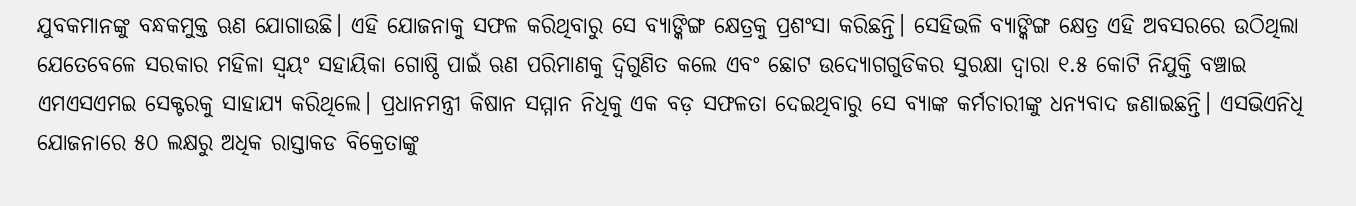ଯୁବକମାନଙ୍କୁ ବନ୍ଧକମୁକ୍ତ ଋଣ ଯୋଗାଉଛି। ଏହି ଯୋଜନାକୁ ସଫଳ କରିଥିବାରୁ ସେ ବ୍ୟାଙ୍କିଙ୍ଗ କ୍ଷେତ୍ରକୁ ପ୍ରଶଂସା କରିଛନ୍ତି। ସେହିଭଳି ବ୍ୟାଙ୍କିଙ୍ଗ କ୍ଷେତ୍ର ଏହି ଅବସରରେ ଉଠିଥିଲା ଯେତେବେଳେ ସରକାର ମହିଳା ସ୍ୱୟଂ ସହାୟିକା ଗୋଷ୍ଠି ପାଇଁ ଋଣ ପରିମାଣକୁ ଦ୍ୱିଗୁଣିତ କଲେ ଏବଂ ଛୋଟ ଉଦ୍ୟୋଗଗୁଡିକର ସୁରକ୍ଷା ଦ୍ୱାରା ୧.୫ କୋଟି ନିଯୁକ୍ତି ବଞ୍ଚାଇ ଏମଏସଏମଇ ସେକ୍ଟରକୁ ସାହାଯ୍ୟ କରିଥିଲେ। ପ୍ରଧାନମନ୍ତ୍ରୀ କିଷାନ ସମ୍ମାନ ନିଧିକୁ ଏକ ବଡ଼ ସଫଳତା ଦେଇଥିବାରୁ ସେ ବ୍ୟାଙ୍କ କର୍ମଚାରୀଙ୍କୁ ଧନ୍ୟବାଦ ଜଣାଇଛନ୍ତି। ଏସଭିଏନିଧି ଯୋଜନାରେ ୫୦ ଲକ୍ଷରୁ ଅଧିକ ରାସ୍ତାକଡ ବିକ୍ରେତାଙ୍କୁ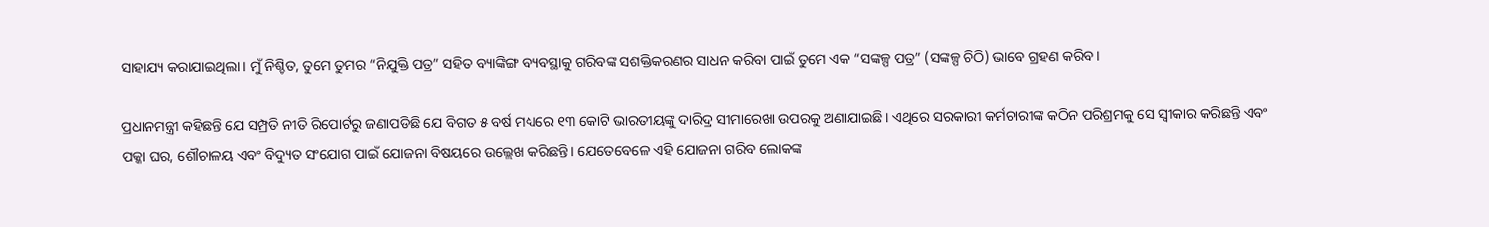ସାହାଯ୍ୟ କରାଯାଇଥିଲା। ମୁଁ ନିଶ୍ଚିତ, ତୁମେ ତୁମର “ନିଯୁକ୍ତି ପତ୍ର” ସହିତ ବ୍ୟାଙ୍କିଙ୍ଗ ବ୍ୟବସ୍ଥାକୁ ଗରିବଙ୍କ ସଶକ୍ତିକରଣର ସାଧନ କରିବା ପାଇଁ ତୁମେ ଏକ “ସଙ୍କଳ୍ପ ପତ୍ର” (ସଙ୍କଳ୍ପ ଚିଠି) ଭାବେ ଗ୍ରହଣ କରିବ।

ପ୍ରଧାନମନ୍ତ୍ରୀ କହିଛନ୍ତି ଯେ ସମ୍ପ୍ରତି ନୀତି ରିପୋର୍ଟରୁ ଜଣାପଡିଛି ଯେ ବିଗତ ୫ ବର୍ଷ ମଧ୍ୟରେ ୧୩ କୋଟି ଭାରତୀୟଙ୍କୁ ଦାରିଦ୍ର ସୀମାରେଖା ଉପରକୁ ଅଣାଯାଇଛି। ଏଥିରେ ସରକାରୀ କର୍ମଚାରୀଙ୍କ କଠିନ ପରିଶ୍ରମକୁ ସେ ସ୍ୱୀକାର କରିଛନ୍ତି ଏବଂ ପକ୍କା ଘର, ଶୌଚାଳୟ ଏବଂ ବିଦ୍ୟୁତ ସଂଯୋଗ ପାଇଁ ଯୋଜନା ବିଷୟରେ ଉଲ୍ଲେଖ କରିଛନ୍ତି। ଯେତେବେଳେ ଏହି ଯୋଜନା ଗରିବ ଲୋକଙ୍କ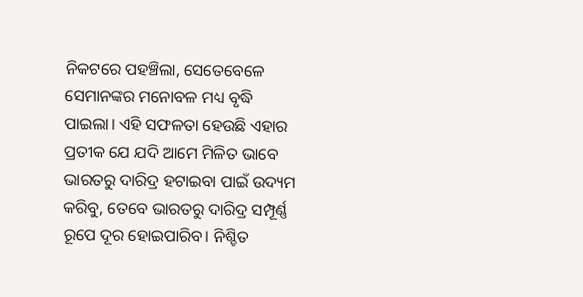ନିକଟରେ ପହଞ୍ଚିଲା, ସେତେବେଳେ ସେମାନଙ୍କର ମନୋବଳ ମଧ୍ୟ ବୃଦ୍ଧି ପାଇଲା। ଏହି ସଫଳତା ହେଉଛି ଏହାର ପ୍ରତୀକ ଯେ ଯଦି ଆମେ ମିଳିତ ଭାବେ ଭାରତରୁ ଦାରିଦ୍ର‌ ହଟାଇବା ପାଇଁ ଉଦ୍ୟମ କରିବୁ, ତେବେ ଭାରତରୁ ଦାରିଦ୍ର‌ ସମ୍ପୂର୍ଣ୍ଣ ରୂପେ ଦୂର ହୋଇପାରିବ। ନିଶ୍ଚିତ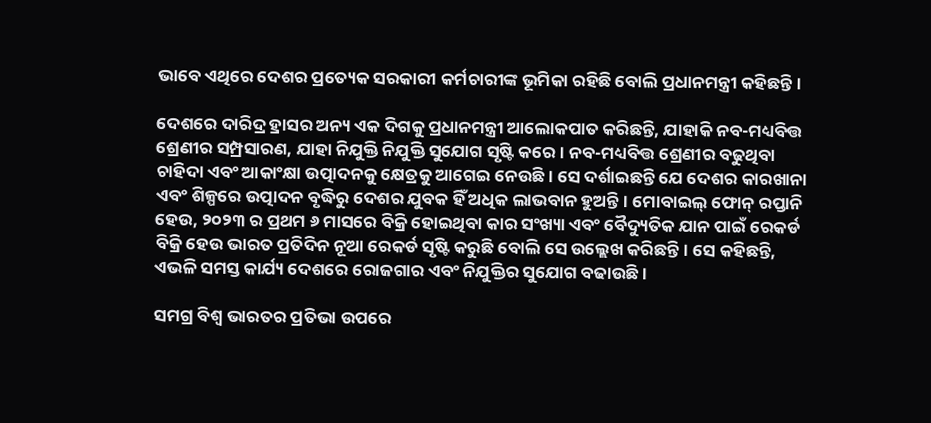ଭାବେ ଏଥିରେ ଦେଶର ପ୍ରତ୍ୟେକ ସରକାରୀ କର୍ମଚାରୀଙ୍କ ଭୂମିକା ରହିଛି ବୋଲି ପ୍ରଧାନମନ୍ତ୍ରୀ କହିଛନ୍ତି।

ଦେଶରେ ଦାରିଦ୍ର‌ ହ୍ରାସର ଅନ୍ୟ ଏକ ଦିଗକୁ ପ୍ରଧାନମନ୍ତ୍ରୀ ଆଲୋକପାତ କରିଛନ୍ତି, ଯାହାକି ନବ-ମଧ୍ୟବିତ୍ତ ଶ୍ରେଣୀର ସମ୍ପ୍ରସାରଣ, ଯାହା ନିଯୁକ୍ତି ନିଯୁକ୍ତି ସୁଯୋଗ ସୃଷ୍ଟି କରେ। ନବ-ମଧ୍ୟବିତ୍ତ ଶ୍ରେଣୀର ବଢୁଥିବା ଚାହିଦା ଏବଂ ଆକାଂକ୍ଷା ଉତ୍ପାଦନକୁ କ୍ଷେତ୍ରକୁ ଆଗେଇ ନେଉଛି। ସେ ଦର୍ଶାଇଛନ୍ତି ଯେ ଦେଶର କାରଖାନା ଏବଂ ଶିଳ୍ପରେ ଉତ୍ପାଦନ ବୃଦ୍ଧିରୁ ଦେଶର ଯୁବକ ହିଁ ଅଧିକ ଲାଭବାନ ହୁଅନ୍ତି। ମୋବାଇଲ୍ ଫୋନ୍ ରପ୍ତାନି ହେଉ, ୨୦୨୩ ର ପ୍ରଥମ ୬ ମାସରେ ବିକ୍ରି ହୋଇଥିବା କାର ସଂଖ୍ୟା ଏବଂ ବୈଦ୍ୟୁତିକ ଯାନ ପାଇଁ ରେକର୍ଡ ବିକ୍ରି ହେଉ ଭାରତ ପ୍ରତିଦିନ ନୂଆ ରେକର୍ଡ ସୃଷ୍ଟି କରୁଛି ବୋଲି ସେ ଉଲ୍ଲେଖ କରିଛନ୍ତି। ସେ କହିଛନ୍ତି, ଏଭଳି ସମସ୍ତ କାର୍ଯ୍ୟ ଦେଶରେ ରୋଜଗାର ଏବଂ ନିଯୁକ୍ତିର ସୁଯୋଗ ବଢାଉଛି।

ସମଗ୍ର ବିଶ୍ୱ ଭାରତର ପ୍ରତିଭା ଉପରେ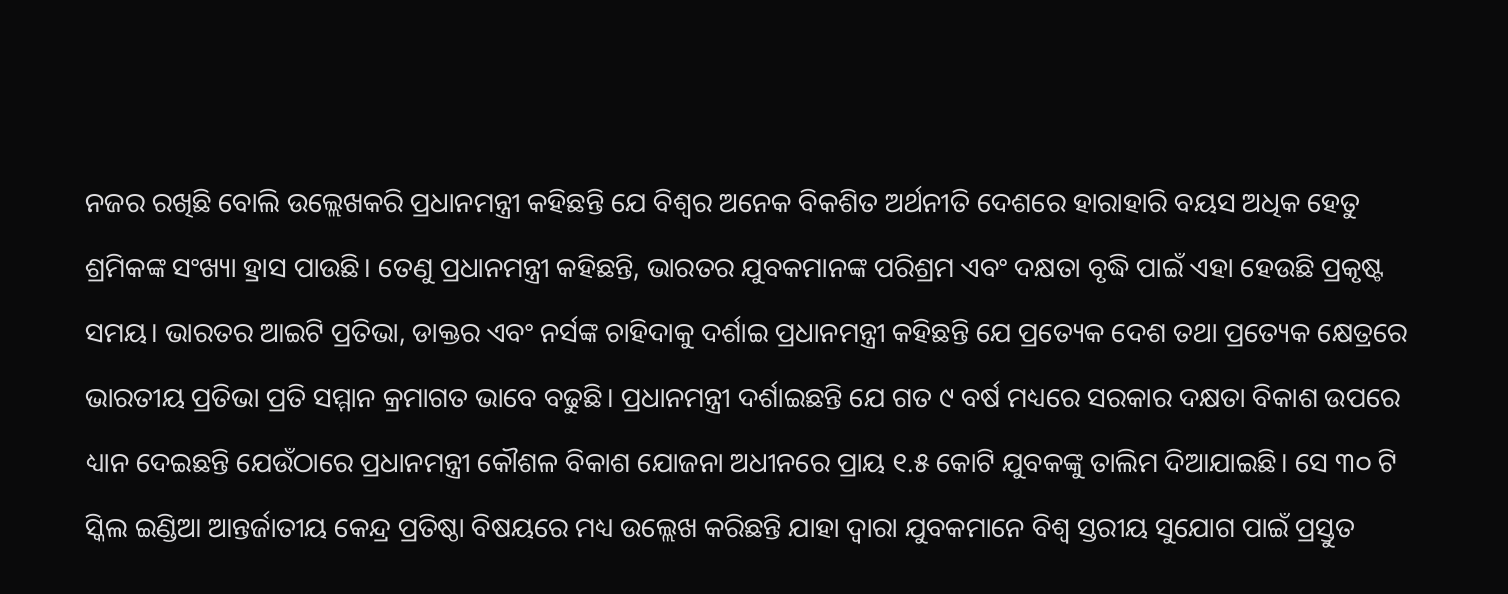ନଜର ରଖିଛି ବୋଲି ଉଲ୍ଲେଖକରି ପ୍ରଧାନମନ୍ତ୍ରୀ କହିଛନ୍ତି ଯେ ବିଶ୍ୱର ଅନେକ ବିକଶିତ ଅର୍ଥନୀତି ଦେଶରେ ହାରାହାରି ବୟସ ଅଧିକ ହେତୁ ଶ୍ରମିକଙ୍କ ସଂଖ୍ୟା ହ୍ରାସ ପାଉଛି। ତେଣୁ ପ୍ରଧାନମନ୍ତ୍ରୀ କହିଛନ୍ତି, ଭାରତର ଯୁବକମାନଙ୍କ ପରିଶ୍ରମ ଏବଂ ଦକ୍ଷତା ବୃଦ୍ଧି ପାଇଁ ଏହା ହେଉଛି ପ୍ରକୃଷ୍ଟ ସମୟ। ଭାରତର ଆଇଟି ପ୍ରତିଭା, ଡାକ୍ତର ଏବଂ ନର୍ସଙ୍କ ଚାହିଦାକୁ ଦର୍ଶାଇ ପ୍ରଧାନମନ୍ତ୍ରୀ କହିଛନ୍ତି ଯେ ପ୍ରତ୍ୟେକ ଦେଶ ତଥା ପ୍ରତ୍ୟେକ କ୍ଷେତ୍ରରେ ଭାରତୀୟ ପ୍ରତିଭା ପ୍ରତି ସମ୍ମାନ କ୍ରମାଗତ ଭାବେ ବଢୁଛି। ପ୍ରଧାନମନ୍ତ୍ରୀ ଦର୍ଶାଇଛନ୍ତି ଯେ ଗତ ୯ ବର୍ଷ ମଧ୍ୟରେ ସରକାର ଦକ୍ଷତା ବିକାଶ ଉପରେ ଧ୍ୟାନ ଦେଇଛନ୍ତି ଯେଉଁଠାରେ ପ୍ରଧାନମନ୍ତ୍ରୀ କୌଶଳ ବିକାଶ ଯୋଜନା ଅଧୀନରେ ପ୍ରାୟ ୧.୫ କୋଟି ଯୁବକଙ୍କୁ ତାଲିମ ଦିଆଯାଇଛି। ସେ ୩୦ ଟି ସ୍କିଲ ଇଣ୍ଡିଆ ଆନ୍ତର୍ଜାତୀୟ କେନ୍ଦ୍ର ପ୍ରତିଷ୍ଠା ବିଷୟରେ ମଧ୍ୟ ଉଲ୍ଲେଖ କରିଛନ୍ତି ଯାହା ଦ୍ୱାରା ଯୁବକମାନେ ବିଶ୍ୱ ସ୍ତରୀୟ ସୁଯୋଗ ପାଇଁ ପ୍ରସ୍ତୁତ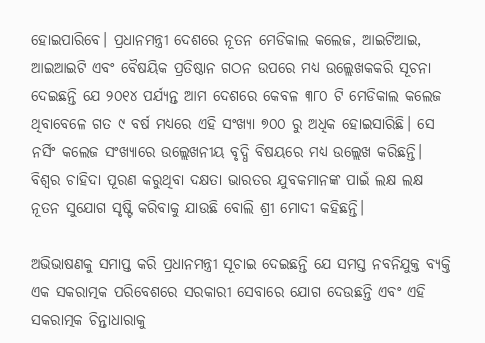ହୋଇପାରିବେ। ପ୍ରଧାନମନ୍ତ୍ରୀ ଦେଶରେ ନୂତନ ମେଡିକାଲ କଲେଜ, ଆଇଟିଆଇ, ଆଇଆଇଟି ଏବଂ ବୈଷୟିକ ପ୍ରତିଷ୍ଠାନ ଗଠନ ଉପରେ ମଧ୍ୟ ଉଲ୍ଲେଖକକରି ସୂଚନା ଦେଇଛନ୍ତି ଯେ ୨୦୧୪ ପର୍ଯ୍ୟନ୍ତ ଆମ ଦେଶରେ କେବଳ ୩୮୦ ଟି ମେଡିକାଲ କଲେଜ ଥିବାବେଳେ ଗତ ୯ ବର୍ଷ ମଧ୍ୟରେ ଏହି ସଂଖ୍ୟା ୭୦୦ ରୁ ଅଧିକ ହୋଇସାରିଛି। ସେ ନର୍ସିଂ କଲେଜ ସଂଖ୍ୟାରେ ଉଲ୍ଲେଖନୀୟ ବୃଦ୍ଧି ବିଷୟରେ ମଧ୍ୟ ଉଲ୍ଲେଖ କରିଛନ୍ତି। ବିଶ୍ୱର ଚାହିଦା ପୂରଣ କରୁଥିବା ଦକ୍ଷତା ଭାରତର ଯୁବକମାନଙ୍କ ପାଇଁ ଲକ୍ଷ ଲକ୍ଷ ନୂତନ ସୁଯୋଗ ସୃଷ୍ଟି କରିବାକୁ ଯାଉଛି ବୋଲି ଶ୍ରୀ ମୋଦୀ କହିଛନ୍ତି।

ଅଭିଭାଷଣକୁ ସମାପ୍ତ କରି ପ୍ରଧାନମନ୍ତ୍ରୀ ସୂଚାଇ ଦେଇଛନ୍ତି ଯେ ସମସ୍ତ ନବନିଯୁକ୍ତ ବ୍ୟକ୍ତି ଏକ ସକରାତ୍ମକ ପରିବେଶରେ ସରକାରୀ ସେବାରେ ଯୋଗ ଦେଉଛନ୍ତି ଏବଂ ଏହି ସକରାତ୍ମକ ଚିନ୍ତାଧାରାକୁ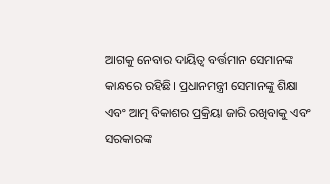ଆଗକୁ ନେବାର ଦାୟିତ୍ୱ ବର୍ତ୍ତମାନ ସେମାନଙ୍କ କାନ୍ଧରେ ରହିଛି। ପ୍ରଧାନମନ୍ତ୍ରୀ ସେମାନଙ୍କୁ ଶିକ୍ଷା ଏବଂ ଆତ୍ମ ବିକାଶର ପ୍ରକ୍ରିୟା ଜାରି ରଖିବାକୁ ଏବଂ ସରକାରଙ୍କ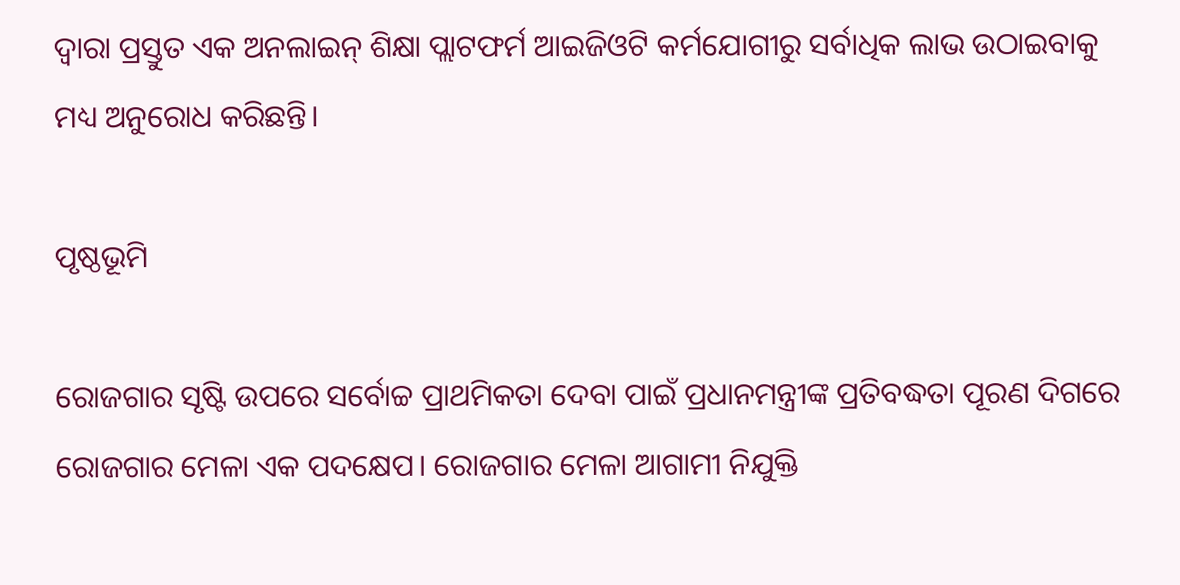ଦ୍ୱାରା ପ୍ରସ୍ତୁତ ଏକ ଅନଲାଇନ୍ ଶିକ୍ଷା ପ୍ଲାଟଫର୍ମ ଆଇଜିଓଟି କର୍ମଯୋଗୀରୁ ସର୍ବାଧିକ ଲାଭ ଉଠାଇବାକୁ ମଧ୍ୟ ଅନୁରୋଧ କରିଛନ୍ତି।

ପୃଷ୍ଠଭୂମି

ରୋଜଗାର ସୃଷ୍ଟି ଉପରେ ସର୍ବୋଚ୍ଚ ପ୍ରାଥମିକତା ଦେବା ପାଇଁ ପ୍ରଧାନମନ୍ତ୍ରୀଙ୍କ ପ୍ରତିବଦ୍ଧତା ପୂରଣ ଦିଗରେ ରୋଜଗାର ମେଳା ଏକ ପଦକ୍ଷେପ। ରୋଜଗାର ମେଳା ଆଗାମୀ ନିଯୁକ୍ତି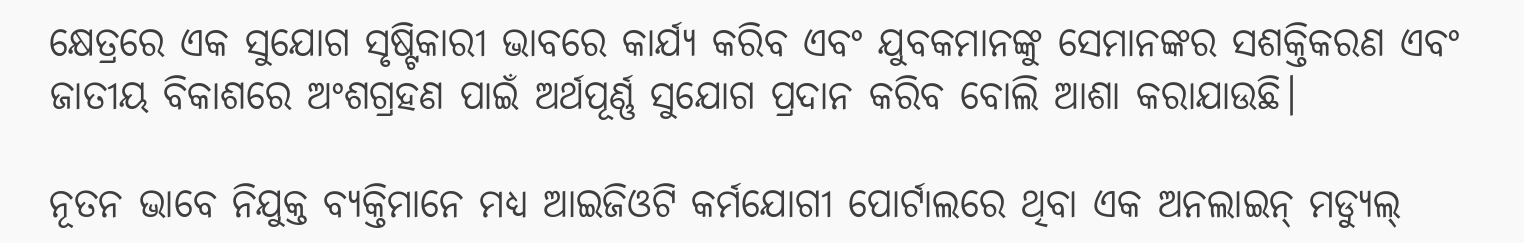କ୍ଷେତ୍ରରେ ଏକ ସୁଯୋଗ ସୃଷ୍ଟିକାରୀ ଭାବରେ କାର୍ଯ୍ୟ କରିବ ଏବଂ ଯୁବକମାନଙ୍କୁ ସେମାନଙ୍କର ସଶକ୍ତିକରଣ ଏବଂ ଜାତୀୟ ବିକାଶରେ ଅଂଶଗ୍ରହଣ ପାଇଁ ଅର୍ଥପୂର୍ଣ୍ଣ ସୁଯୋଗ ପ୍ରଦାନ କରିବ ବୋଲି ଆଶା କରାଯାଉଛି।

ନୂତନ ଭାବେ ନିଯୁକ୍ତ ବ୍ୟକ୍ତିମାନେ ମଧ୍ୟ ଆଇଜିଓଟି କର୍ମଯୋଗୀ ପୋର୍ଟାଲରେ ଥିବା ଏକ ଅନଲାଇନ୍ ମଡ୍ୟୁଲ୍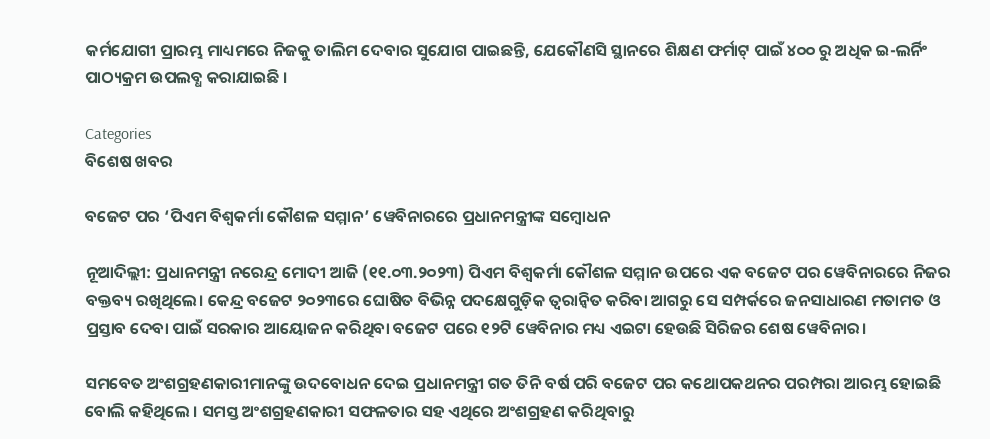କର୍ମଯୋଗୀ ପ୍ରାରମ୍ଭ ମାଧ୍ୟମରେ ନିଜକୁ ତାଲିମ ଦେବାର ସୁଯୋଗ ପାଇଛନ୍ତି, ଯେକୌଣସି ସ୍ଥାନରେ ଶିକ୍ଷଣ ଫର୍ମାଟ୍ ପାଇଁ ୪୦୦ ରୁ ଅଧିକ ଇ-ଲର୍ନିଂ ପାଠ୍ୟକ୍ରମ ଉପଲବ୍ଧ କରାଯାଇଛି ।

Categories
ବିଶେଷ ଖବର

ବଜେଟ ପର ‘ପିଏମ ବିଶ୍ୱକର୍ମା କୌଶଳ ସମ୍ମାନ’ ୱେବିନାରରେ ପ୍ରଧାନମନ୍ତ୍ରୀଙ୍କ ସମ୍ବୋଧନ

ନୂଆଦିଲ୍ଲୀ: ପ୍ରଧାନମନ୍ତ୍ରୀ ନରେନ୍ଦ୍ର ମୋଦୀ ଆଜି (୧୧.୦୩.୨୦୨୩) ପିଏମ ବିଶ୍ୱକର୍ମା କୌଶଳ ସମ୍ମାନ ଉପରେ ଏକ ବଜେଟ ପର ୱେବିନାରରେ ନିଜର ବକ୍ତବ୍ୟ ରଖିଥିଲେ। କେନ୍ଦ୍ର ବଜେଟ ୨୦୨୩ରେ ଘୋଷିତ ବିଭିନ୍ନ ପଦକ୍ଷେଗୁଡ଼ିକ ତ୍ୱରାନ୍ୱିତ କରିବା ଆଗରୁ ସେ ସମ୍ପର୍କରେ ଜନସାଧାରଣ ମତାମତ ଓ ପ୍ରସ୍ତାବ ଦେବା ପାଇଁ ସରକାର ଆୟୋଜନ କରିଥିବା ବଜେଟ ପରେ ୧୨ଟି ୱେବିନାର ମଧ୍ୟ ଏଇଟା ହେଉଛି ସିରିଜର ଶେଷ ୱେବିନାର।

ସମବେତ ଅଂଶଗ୍ରହଣକାରୀମାନଙ୍କୁ ଉଦବୋଧନ ଦେଇ ପ୍ରଧାନମନ୍ତ୍ରୀ ଗତ ତିନି ବର୍ଷ ପରି ବଜେଟ ପର କଥୋପକଥନର ପରମ୍ପରା ଆରମ୍ଭ ହୋଇଛି ବୋଲି କହିଥିଲେ । ସମସ୍ତ ଅଂଶଗ୍ରହଣକାରୀ ସଫଳତାର ସହ ଏଥିରେ ଅଂଶଗ୍ରହଣ କରିଥିବାରୁ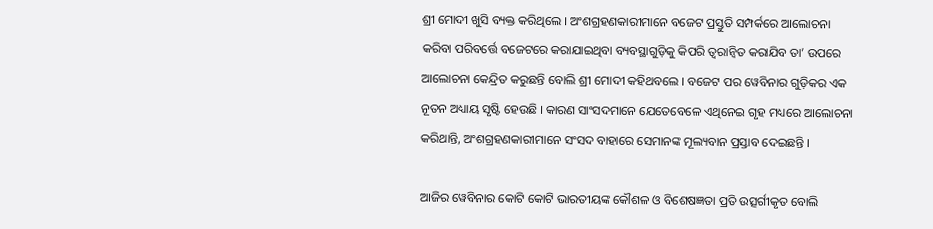ଶ୍ରୀ ମୋଦୀ ଖୁସି ବ୍ୟକ୍ତ କରିଥିଲେ । ଅଂଶଗ୍ରହଣକାରୀମାନେ ବଜେଟ ପ୍ରସ୍ତୁତି ସମ୍ପର୍କରେ ଆଲୋଚନା କରିବା ପରିବର୍ତ୍ତେ ବଜେଟରେ କରାଯାଇଥିବା ବ୍ୟବସ୍ଥାଗୁଡ଼ିକୁ କିପରି ତ୍ୱରାନ୍ୱିତ କରାଯିବ ତା’ ଉପରେ ଆଲୋଚନା କେନ୍ଦ୍ରିତ କରୁଛନ୍ତି ବୋଲି ଶ୍ରୀ ମୋଦୀ କହିଥବଲେ । ବଜେଟ ପର ୱେବିନାର ଗୁଡ଼ିକର ଏକ ନୂତନ ଅଧ୍ୟାୟ ସୃଷ୍ଟି ହେଉଛି । କାରଣ ସାଂସଦମାନେ ଯେତେବେଳେ ଏଥିନେଇ ଗୃହ ମଧ୍ୟରେ ଆଲୋଚନା କରିଥାନ୍ତି, ଅଂଶଗ୍ରହଣକାରୀମାନେ ସଂସଦ ବାହାରେ ସେମାନଙ୍କ ମୂଲ୍ୟବାନ ପ୍ରସ୍ତାବ ଦେଇଛନ୍ତି ।

ଆଜିର ୱେବିନାର କୋଟି କୋଟି ଭାରତୀୟଙ୍କ କୌଶଳ ଓ ବିଶେଷଜ୍ଞତା ପ୍ରତି ଉତ୍ସର୍ଗୀକୃତ ବୋଲି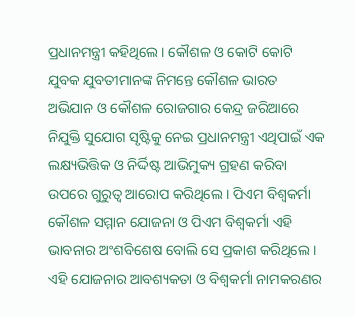ପ୍ରଧାନମନ୍ତ୍ରୀ କହିଥିଲେ । କୌଶଳ ଓ କୋଟି କୋଟି ଯୁବକ ଯୁବତୀମାନଙ୍କ ନିମନ୍ତେ କୌଶଳ ଭାରତ ଅଭିଯାନ ଓ କୌଶଳ ରୋଜଗାର କେନ୍ଦ୍ର ଜରିଆରେ ନିଯୁକ୍ତି ସୁଯୋଗ ସୃଷ୍ଟିକୁ ନେଇ ପ୍ରଧାନମନ୍ତ୍ରୀ ଏଥିପାଇଁ ଏକ ଲକ୍ଷ୍ୟଭିତ୍ତିକ ଓ ନିର୍ଦ୍ଦିଷ୍ଟ ଆଭିମୁକ୍ୟ ଗ୍ରହଣ କରିବା ଉପରେ ଗୁରୁତ୍ୱ ଆରୋପ କରିଥିଲେ । ପିଏମ ବିଶ୍ୱକର୍ମା କୌଶଳ ସମ୍ମାନ ଯୋଜନା ଓ ପିଏମ ବିଶ୍ୱକର୍ମା ଏହି ଭାବନାର ଅଂଶବିଶେଷ ବୋଲି ସେ ପ୍ରକାଶ କରିଥିଲେ । ଏହି ଯୋଜନାର ଆବଶ୍ୟକତା ଓ ବିଶ୍ୱକର୍ମା ନାମକରଣର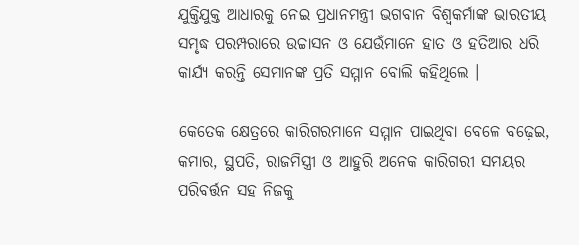ଯୁକ୍ତିଯୁକ୍ତ ଆଧାରକୁ ନେଇ ପ୍ରଧାନମନ୍ତ୍ରୀ ଭଗବାନ ବିଶ୍ୱକର୍ମାଙ୍କ ଭାରତୀୟ ସମୃଦ୍ଧ ପରମ୍ପରାରେ ଉଚ୍ଚାସନ ଓ ଯେଉଁମାନେ ହାତ ଓ ହତିଆର ଧରି କାର୍ଯ୍ୟ କରନ୍ତି ସେମାନଙ୍କ ପ୍ରତି ସମ୍ମାନ ବୋଲି କହିଥିଲେ ।

କେତେକ କ୍ଷେତ୍ରରେ କାରିଗରମାନେ ସମ୍ମାନ ପାଇଥିବା ବେଳେ ବଢ଼େଇ, କମାର, ସ୍ଥପତି, ରାଜମିସ୍ତ୍ରୀ ଓ ଆହୁରି ଅନେକ କାରିଗରୀ ସମୟର ପରିବର୍ତ୍ତନ ସହ ନିଜକୁ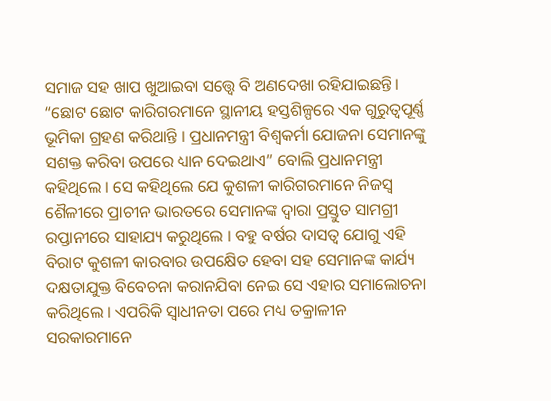ସମାଜ ସହ ଖାପ ଖୁଆଇବା ସତ୍ତ୍ୱେ ବି ଅଣଦେଖା ରହିଯାଇଛନ୍ତି। “ଛୋଟ ଛୋଟ କାରିଗରମାନେ ସ୍ଥାନୀୟ ହସ୍ତଶିଳ୍ପରେ ଏକ ଗୁରୁତ୍ୱପୂର୍ଣ୍ଣ ଭୂମିକା ଗ୍ରହଣ କରିଥାନ୍ତି । ପ୍ରଧାନମନ୍ତ୍ରୀ ବିଶ୍ୱକର୍ମା ଯୋଜନା ସେମାନଙ୍କୁ ସଶକ୍ତ କରିବା ଉପରେ ଧ୍ୟାନ ଦେଇଥାଏ” ବୋଲି ପ୍ରଧାନମନ୍ତ୍ରୀ କହିଥିଲେ । ସେ କହିଥିଲେ ଯେ କୁଶଳୀ କାରିଗରମାନେ ନିଜସ୍ୱ ଶୈଳୀରେ ପ୍ରାଚୀନ ଭାରତରେ ସେମାନଙ୍କ ଦ୍ୱାରା ପ୍ରସ୍ତୁତ ସାମଗ୍ରୀ ରପ୍ତାନୀରେ ସାହାଯ୍ୟ କରୁଥିଲେ । ବହୁ ବର୍ଷର ଦାସତ୍ୱ ଯୋଗୁ ଏହି ବିରାଟ କୁଶଳୀ କାରବାର ଉପକ୍ଷେିତ ହେବା ସହ ସେମାନଙ୍କ କାର୍ଯ୍ୟ ଦକ୍ଷତାଯୁକ୍ତ ବିବେଚନା କରାନଯିବା ନେଇ ସେ ଏହାର ସମାଲୋଚନା କରିଥିଲେ । ଏପରିକି ସ୍ୱାଧୀନତା ପରେ ମଧ୍ୟ ତକ୍ରାଳୀନ ସରକାରମାନେ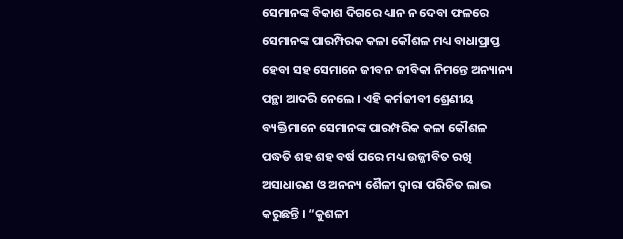ସେମାନଙ୍କ ବିକାଶ ଦିଗରେ ଧ୍ୟାନ ନ ଦେବା ଫଳରେ ସେମାନଙ୍କ ପାରମ୍ପିରକ କଳା କୌଶଳ ମଧ୍ୟ ବାଧାପ୍ରାପ୍ତ ହେବା ସହ ସେମାନେ ଜୀବନ ଜୀବିକା ନିମନ୍ତେ ଅନ୍ୟାନ୍ୟ ପନ୍ଥା ଆଦରି ନେଲେ । ଏହି କର୍ମଜୀବୀ ଶ୍ରେଣୀୟ ବ୍ୟକ୍ତିମାନେ ସେମାନଙ୍କ ପାରମ୍ପରିକ କଳା କୌଶଳ ପଦ୍ଧତି ଶହ ଶହ ବର୍ଷ ପରେ ମଧ୍ୟ ଉଜ୍ଜୀବିତ ରଖି ଅସାଧାରଣ ଓ ଅନନ୍ୟ ଶୈଳୀ ଦ୍ୱାରା ପରିଚିତ ଲାଭ କରୁଛନ୍ତି । “କୁଶଳୀ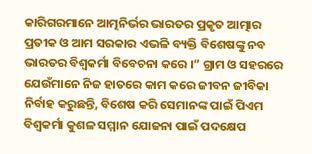କାରିଗରମାନେ ଆତ୍ମନିର୍ଭର ଭାରତର ପ୍ରକୃତ ଆତ୍ମାର ପ୍ରତୀକ ଓ ଆମ ସରକାର ଏଭଳି ବ୍ୟକ୍ତି ବିଶେଷଙ୍କୁ ନବ ଭାରତର ବିଶ୍ୱକର୍ମା ବିବେଚନା କରେ ।” ଗ୍ରାମ ଓ ସହରରେ ଯେଉଁମାନେ ନିଜ ହାତରେ କାମ କରେ ଜୀବନ ଜୀବିକା ନିର୍ବାହ କରୁଛନ୍ତି, ବିଶେଷ କରି ସେମାନଙ୍କ ପାଇଁ ପିଏମ ବିଶ୍ୱକର୍ମା କୁଶଳ ସମ୍ମାନ ଯୋଜନା ପାଇଁ ପଦକ୍ଷେପ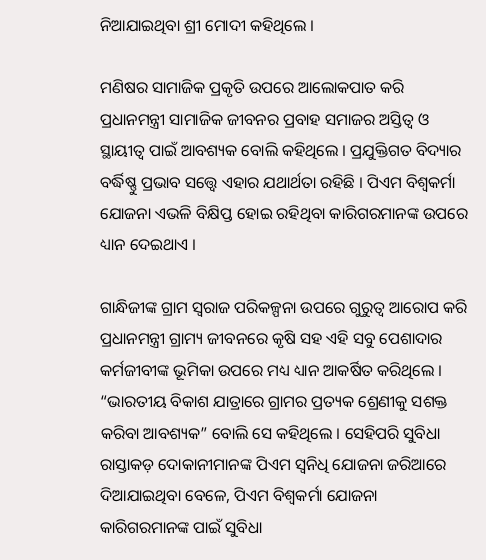ନିଆଯାଇଥିବା ଶ୍ରୀ ମୋଦୀ କହିଥିଲେ ।

ମଣିଷର ସାମାଜିକ ପ୍ରକୃତି ଉପରେ ଆଲୋକପାତ କରି ପ୍ରଧାନମନ୍ତ୍ରୀ ସାମାଜିକ ଜୀବନର ପ୍ରବାହ ସମାଜର ଅସ୍ତିତ୍ୱ ଓ ସ୍ଥାୟୀତ୍ୱ ପାଇଁ ଆବଶ୍ୟକ ବୋଲି କହିଥିଲେ । ପ୍ରଯୁକ୍ତିଗତ ବିଦ୍ୟାର ବର୍ଦ୍ଧିଷ୍ଣୁ ପ୍ରଭାବ ସତ୍ତ୍ୱେ ଏହାର ଯଥାର୍ଥତା ରହିଛି । ପିଏମ ବିଶ୍ୱକର୍ମା ଯୋଜନା ଏଭଳି ବିକ୍ଷିପ୍ତ ହୋଇ ରହିଥିବା କାରିଗରମାନଙ୍କ ଉପରେ ଧ୍ୟାନ ଦେଇଥାଏ ।

ଗାନ୍ଧିଜୀଙ୍କ ଗ୍ରାମ ସ୍ୱରାଜ ପରିକଳ୍ପନା ଉପରେ ଗୁରୁତ୍ୱ ଆରୋପ କରି ପ୍ରଧାନମନ୍ତ୍ରୀ ଗ୍ରାମ୍ୟ ଜୀବନରେ କୃଷି ସହ ଏହି ସବୁ ପେଶାଦାର କର୍ମଜୀବୀଙ୍କ ଭୂମିକା ଉପରେ ମଧ୍ୟ ଧ୍ୟାନ ଆକର୍ଷିତ କରିଥିଲେ । “ଭାରତୀୟ ବିକାଶ ଯାତ୍ରାରେ ଗ୍ରାମର ପ୍ରତ୍ୟକ ଶ୍ରେଣୀକୁ ସଶକ୍ତ କରିବା ଆବଶ୍ୟକ” ବୋଲି ସେ କହିଥିଲେ । ସେହିପରି ସୁବିଧା ରାସ୍ତାକଡ଼ ଦୋକାନୀମାନଙ୍କ ପିଏମ ସ୍ୱନିଧି ଯୋଜନା ଜରିଆରେ ଦିଆଯାଇଥିବା ବେଳେ, ପିଏମ ବିଶ୍ୱକର୍ମା ଯୋଜନା କାରିଗରମାନଙ୍କ ପାଇଁ ସୁବିଧା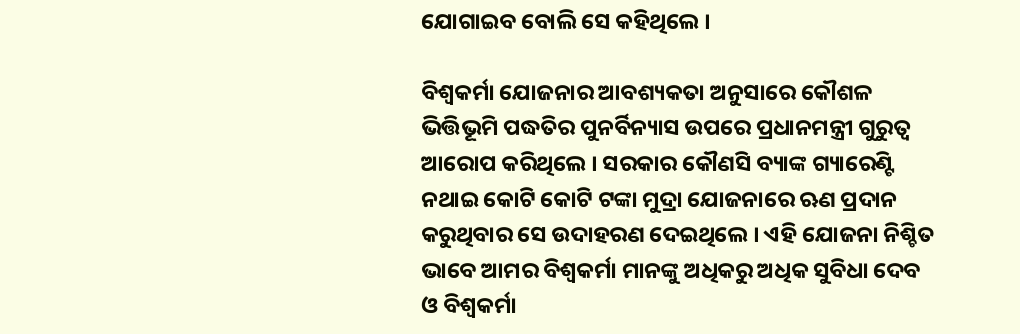ଯୋଗାଇବ ବୋଲି ସେ କହିଥିଲେ ।

ବିଶ୍ୱକର୍ମା ଯୋଜନାର ଆବଶ୍ୟକତା ଅନୁସାରେ କୌଶଳ ଭିତ୍ତିଭୂମି ପଦ୍ଧତିର ପୁନର୍ବିନ୍ୟାସ ଉପରେ ପ୍ରଧାନମନ୍ତ୍ରୀ ଗୁରୁତ୍ୱ ଆରୋପ କରିଥିଲେ । ସରକାର କୌଣସି ବ୍ୟାଙ୍କ ଗ୍ୟାରେଣ୍ଟି ନଥାଇ କୋଟି କୋଟି ଟଙ୍କା ମୁଦ୍ରା ଯୋଜନାରେ ଋଣ ପ୍ରଦାନ କରୁଥିବାର ସେ ଉଦାହରଣ ଦେଇଥିଲେ । ଏହି ଯୋଜନା ନିଶ୍ଚିତ ଭାବେ ଆମର ବିଶ୍ୱକର୍ମା ମାନଙ୍କୁ ଅଧିକରୁ ଅଧିକ ସୁବିଧା ଦେବ ଓ ବିଶ୍ୱକର୍ମା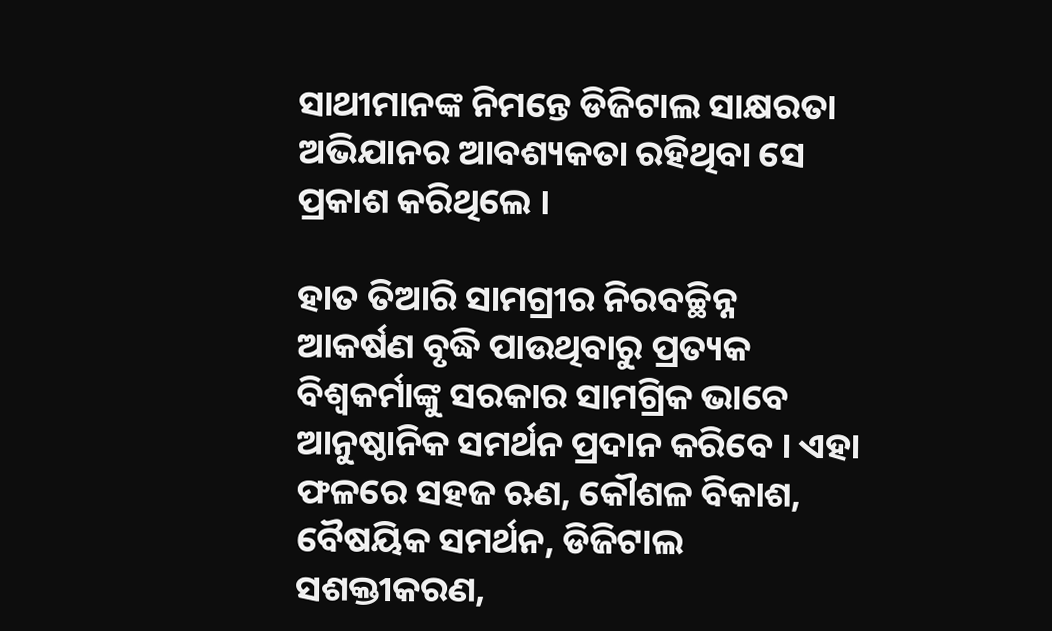ସାଥୀମାନଙ୍କ ନିମନ୍ତେ ଡିଜିଟାଲ ସାକ୍ଷରତା ଅଭିଯାନର ଆବଶ୍ୟକତା ରହିଥିବା ସେ ପ୍ରକାଶ କରିଥିଲେ ।

ହାତ ତିଆରି ସାମଗ୍ରୀର ନିରବଚ୍ଛିନ୍ନ ଆକର୍ଷଣ ବୃଦ୍ଧି ପାଉଥିବାରୁ ପ୍ରତ୍ୟକ ବିଶ୍ୱକର୍ମାଙ୍କୁ ସରକାର ସାମଗ୍ରିକ ଭାବେ ଆନୁଷ୍ଠାନିକ ସମର୍ଥନ ପ୍ରଦାନ କରିବେ । ଏହା ଫଳରେ ସହଜ ଋଣ, କୌଶଳ ବିକାଶ, ବୈଷୟିକ ସମର୍ଥନ, ଡିଜିଟାଲ ସଶକ୍ତୀକରଣ,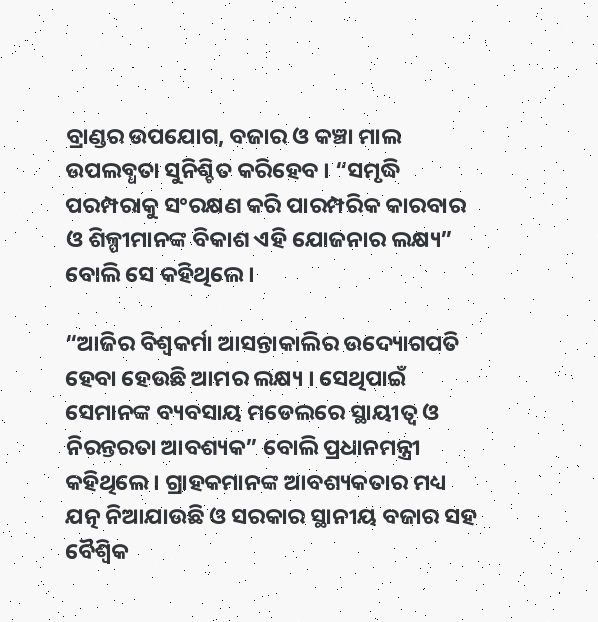ବ୍ରାଣ୍ଡର ଉପଯୋଗ, ବଜାର ଓ କଞ୍ଚା ମାଲ ଉପଲବ୍ଧତା ସୁନିଶ୍ଚିତ କରିହେବ । “ସମୃଦ୍ଧି ପରମ୍ପରାକୁ ସଂରକ୍ଷଣ କରି ପାରମ୍ପରିକ କାରବାର ଓ ଶିଳ୍ପୀମାନଙ୍କ ବିକାଶ ଏହି ଯୋଜନାର ଲକ୍ଷ୍ୟ” ବୋଲି ସେ କହିଥିଲେ ।

“ଆଜିର ବିଶ୍ୱକର୍ମା ଆସନ୍ତାକାଲିର ଉଦ୍ୟୋଗପତି ହେବା ହେଉଛି ଆମର ଲକ୍ଷ୍ୟ । ସେଥିପାଇଁ ସେମାନଙ୍କ ବ୍ୟବସାୟ ମଡେଲରେ ସ୍ଥାୟୀତ୍ୱ ଓ ନିରନ୍ତରତା ଆବଶ୍ୟକ” ବୋଲି ପ୍ରଧାନମନ୍ତ୍ରୀ କହିଥିଲେ । ଗ୍ରାହକମାନଙ୍କ ଆବଶ୍ୟକତାର ମଧ୍ୟ ଯତ୍ନ ନିଆଯାଉଛି ଓ ସରକାର ସ୍ଥାନୀୟ ବଜାର ସହ ବୈଶ୍ୱିକ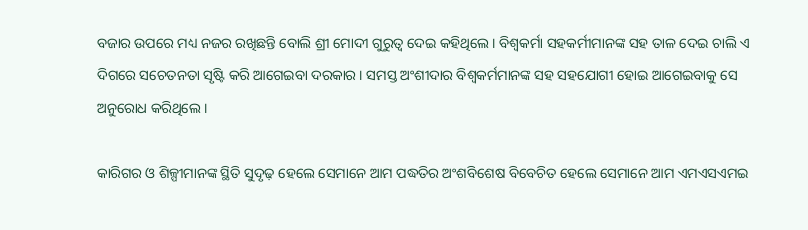ବଜାର ଉପରେ ମଧ୍ୟ ନଜର ରଖିଛନ୍ତି ବୋଲି ଶ୍ରୀ ମୋଦୀ ଗୁରୁତ୍ୱ ଦେଇ କହିଥିଲେ । ବିଶ୍ୱକର୍ମା ସହକର୍ମୀମାନଙ୍କ ସହ ତାଳ ଦେଇ ଚାଲି ଏ ଦିଗରେ ସଚେତନତା ସୃଷ୍ଟି କରି ଆଗେଇବା ଦରକାର । ସମସ୍ତ ଅଂଶୀଦାର ବିଶ୍ୱକର୍ମମାନଙ୍କ ସହ ସହଯୋଗୀ ହୋଇ ଆଗେଇବାକୁ ସେ ଅନୁରୋଧ କରିଥିଲେ ।

କାରିଗର ଓ ଶିଳ୍ପୀମାନଙ୍କ ସ୍ଥିତି ସୁଦୃଢ଼ ହେଲେ ସେମାନେ ଆମ ପଦ୍ଧତିର ଅଂଶବିଶେଷ ବିବେଚିତ ହେଲେ ସେମାନେ ଆମ ଏମଏସଏମଇ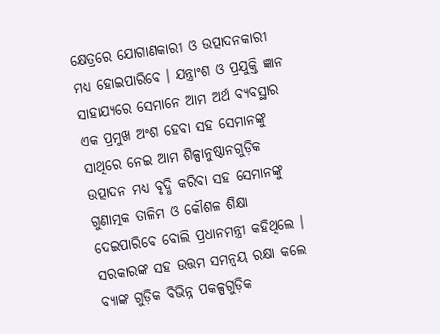କ୍ଷେତ୍ରରେ ଯୋଗାଣକାରୀ ଓ ଉତ୍ପାଦନକାରୀ ମଧ୍ୟ ହୋଇପାରିବେ । ଯନ୍ତ୍ରାଂଶ ଓ ପ୍ରଯୁକ୍ତି ଜ୍ଞାନ ସାହାଯ୍ୟରେ ସେମାନେ ଆମ ଅର୍ଥ ବ୍ୟବସ୍ଥାର ଏକ ପ୍ରମୁଖ ଅଂଶ ହେବା ସହ ସେମାନଙ୍କୁ ସାଥିରେ ନେଇ ଆମ ଶିଳ୍ପାନୁଷ୍ଠାନଗୁଡ଼ିକ ଉତ୍ପାଦନ ମଧ୍ୟ ବୃଦ୍ଧି କରିବା ସହ ସେମାନଙ୍କୁ ଗୁଣାତ୍ମକ ତାଳିମ ଓ କୌଶଳ ଶିକ୍ଷା ଦେଇପାରିବେ ବୋଲି ପ୍ରଧାନମନ୍ତ୍ରୀ କହିଥିଲେ । ସରକାରଙ୍କ ସହ ଉତ୍ତମ ସମନ୍ୱୟ ରକ୍ଷା କଲେ ବ୍ୟାଙ୍କ ଗୁଡ଼ିକ ବିଭିନ୍ନ ପକଳ୍ପଗୁଡ଼ିକ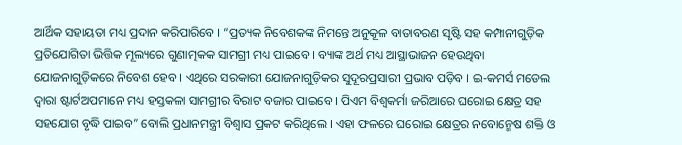ଆର୍ଥିକ ସହାୟତା ମଧ୍ୟ ପ୍ରଦାନ କରିପାରିବେ । “ପ୍ରତ୍ୟକ ନିବେଶକଙ୍କ ନିମନ୍ତେ ଅନୁକୂଳ ବାତାବରଣ ସୃଷ୍ଟି ସହ କମ୍ପାନୀଗୁଡ଼ିକ ପ୍ରତିଯୋଗିତା ଭିତ୍ତିକ ମୂଲ୍ୟରେ ଗୁଣାତ୍ମକକ ସାମଗ୍ରୀ ମଧ୍ୟ ପାଇବେ । ବ୍ୟାଙ୍କ ଅର୍ଥ ମଧ୍ୟ ଆସ୍ଥାଭାଜନ ହେଉଥିବା ଯୋଜନାଗୁଡ଼ିକରେ ନିବେଶ ହେବ । ଏଥିରେ ସରକାରୀ ଯୋଜନାଗୁଡ଼ିକର ସୁଦୂରପ୍ରସାରୀ ପ୍ରଭାବ ପଡ଼ିବ । ଇ-କମର୍ସ ମଡେଲ ଦ୍ୱାରା ଷ୍ଟାର୍ଟଅପମାନେ ମଧ୍ୟ ହସ୍ତକଳା ସାମଗ୍ରୀର ବିରାଟ ବଜାର ପାଇବେ । ପିଏମ ବିଶ୍ୱକର୍ମା ଜରିଆରେ ଘରୋଇ କ୍ଷେତ୍ର ସହ ସହଯୋଗ ବୃଦ୍ଧି ପାଇବ” ବୋଲି ପ୍ରଧାନମନ୍ତ୍ରୀ ବିଶ୍ୱାସ ପ୍ରକଟ କରିଥିଲେ । ଏହା ଫଳରେ ଘରୋଇ କ୍ଷେତ୍ରର ନବୋନ୍ମେଷ ଶକ୍ତି ଓ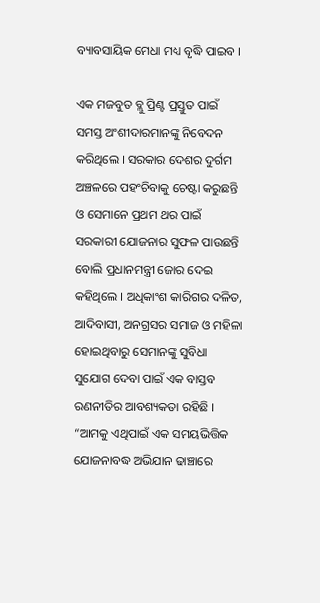ବ୍ୟାବସାୟିକ ମେଧା ମଧ୍ୟ ବୃଦ୍ଧି ପାଇବ ।

ଏକ ମଜବୁତ ବ୍ଲୁ ପ୍ରିଣ୍ଟ ପ୍ରସ୍ତୁତ ପାଇଁ ସମସ୍ତ ଅଂଶୀଦାରମାନଙ୍କୁ ନିବେଦନ କରିଥିଲେ । ସରକାର ଦେଶର ଦୁର୍ଗମ ଅଞ୍ଚଳରେ ପହଂଚିବାକୁ ଚେଷ୍ଟା କରୁଛନ୍ତି ଓ ସେମାନେ ପ୍ରଥମ ଥର ପାଇଁ ସରକାରୀ ଯୋଜନାର ସୁଫଳ ପାଉଛନ୍ତି ବୋଲି ପ୍ରଧାନମନ୍ତ୍ରୀ ଜୋର ଦେଇ କହିଥିଲେ । ଅଧିକାଂଶ କାରିଗର ଦଳିତ, ଆଦିବାସୀ, ଅନଗ୍ରସର ସମାଜ ଓ ମହିଳା ହୋଇଥିବାରୁ ସେମାନଙ୍କୁ ସୁବିଧା ସୁଯୋଗ ଦେବା ପାଇଁ ଏକ ବାସ୍ତବ ରଣନୀତିର ଆବଶ୍ୟକତା ରହିଛି । “ଆମକୁ ଏଥିପାଇଁ ଏକ ସମୟଭିତ୍ତିକ ଯୋଜନାବଦ୍ଧ ଅଭିଯାନ ଢାଞ୍ଚାରେ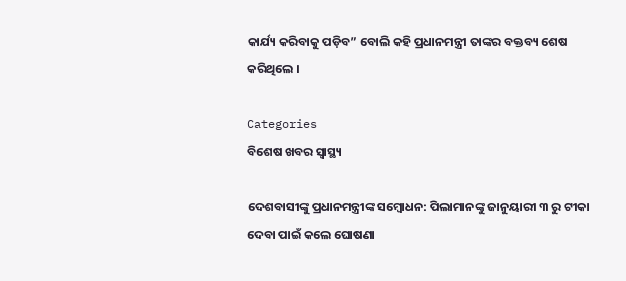କାର୍ଯ୍ୟ କରିବାକୁ ପଡ଼ିବ” ବୋଲି କହି ପ୍ରଧାନମନ୍ତ୍ରୀ ତାଙ୍କର ବକ୍ତବ୍ୟ ଶେଷ କରିଥିଲେ ।

Categories
ବିଶେଷ ଖବର ସ୍ବାସ୍ଥ୍ୟ

ଦେଶବାସୀଙ୍କୁ ପ୍ରଧାନମନ୍ତ୍ରୀଙ୍କ ସମ୍ବୋଧନ: ପିଲାମାନଙ୍କୁ ଜାନୁୟାରୀ ୩ ରୁ ଟୀକା ଦେବା ପାଇଁ କଲେ ଘୋଷଣା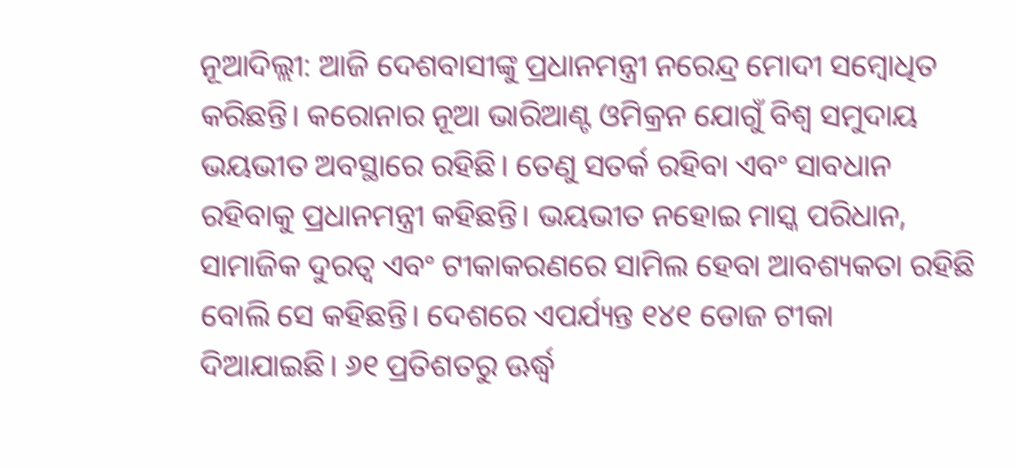ନୂଆଦିଲ୍ଲୀ: ଆଜି ଦେଶବାସୀଙ୍କୁ ପ୍ରଧାନମନ୍ତ୍ରୀ ନରେନ୍ଦ୍ର ମୋଦୀ ସମ୍ବୋଧିତ କରିଛନ୍ତି। କରୋନାର ନୂଆ ଭାରିଆଣ୍ଟ ଓମିକ୍ରନ ଯୋଗୁଁ ବିଶ୍ଵ ସମୁଦାୟ ଭୟଭୀତ ଅବସ୍ଥାରେ ରହିଛି। ତେଣୁ ସତର୍କ ରହିବା ଏବଂ ସାବଧାନ ରହିବାକୁ ପ୍ରଧାନମନ୍ତ୍ରୀ କହିଛନ୍ତି। ଭୟଭୀତ ନହୋଇ ମାସ୍କ ପରିଧାନ, ସାମାଜିକ ଦୁରତ୍ଵ ଏବଂ ଟୀକାକରଣରେ ସାମିଲ ହେବା ଆବଶ୍ୟକତା ରହିଛି ବୋଲି ସେ କହିଛନ୍ତି। ଦେଶରେ ଏପର୍ଯ୍ୟନ୍ତ ୧୪୧ ଡୋଜ ଟୀକା ଦିଆଯାଇଛି। ୬୧ ପ୍ରତିଶତରୁ ଊର୍ଦ୍ଧ୍ଵ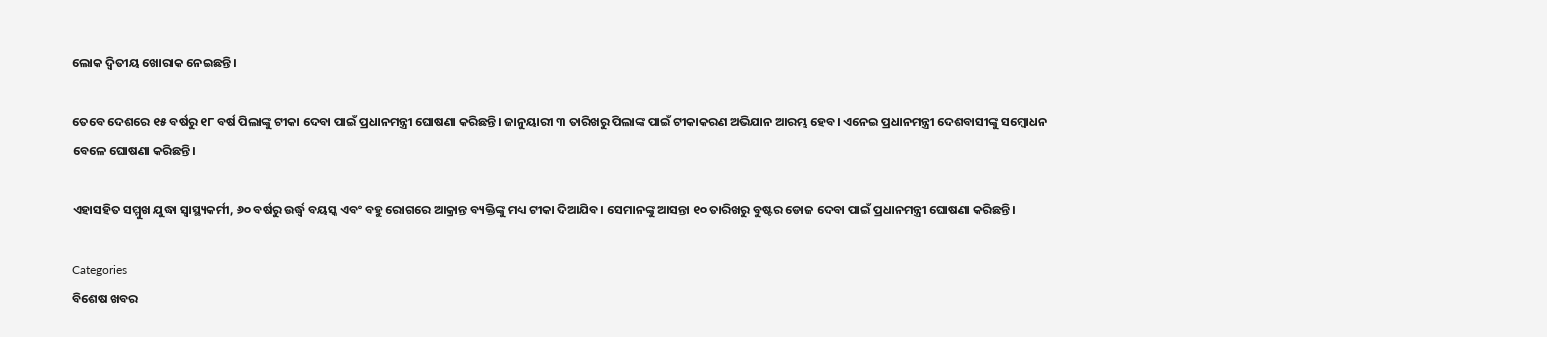ଲୋକ ଦ୍ଵିତୀୟ ଖୋରାକ ନେଇଛନ୍ତି।

ତେବେ ଦେଶରେ ୧୫ ବର୍ଷରୁ ୧୮ ବର୍ଷ ପିଲାଙ୍କୁ ଟୀକା ଦେବା ପାଇଁ ପ୍ରଧାନମନ୍ତ୍ରୀ ଘୋଷଣା କରିଛନ୍ତି। ଜାନୁୟାରୀ ୩ ତାରିଖରୁ ପିଲାଙ୍କ ପାଇଁ ଟୀକାକରଣ ଅଭିଯାନ ଆରମ୍ଭ ହେବ। ଏନେଇ ପ୍ରଧାନମନ୍ତ୍ରୀ ଦେଶବାସୀଙ୍କୁ ସମ୍ବୋଧନ ବେଳେ ଘୋଷଣା କରିଛନ୍ତି।

ଏହାସହିତ ସମ୍ମୁଖ ଯୁଦ୍ଧା ସ୍ୱାସ୍ଥ୍ୟକର୍ମୀ, ୬୦ ବର୍ଷରୁ ଉର୍ଦ୍ଧ୍ଵ ବୟସ୍କ ଏବଂ ବହୁ ରୋଗରେ ଆକ୍ରାନ୍ତ ବ୍ୟକ୍ତିଙ୍କୁ ମଧ୍ୟ ଟୀକା ଦିଆଯିବ। ସେମାନଙ୍କୁ ଆସନ୍ତା ୧୦ ତାରିଖରୁ ବୁଷ୍ଟର ଡୋଜ ଦେବା ପାଇଁ ପ୍ରଧାନମନ୍ତ୍ରୀ ଘୋଷଣା କରିଛନ୍ତି।

Categories
ବିଶେଷ ଖବର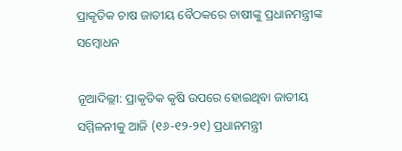ପ୍ରାକୃତିକ ଚାଷ ଜାତୀୟ ବୈଠକରେ ଚାଷୀଙ୍କୁ ପ୍ରଧାନମନ୍ତ୍ରୀଙ୍କ ସମ୍ବୋଧନ

ନୂଆଦିଲ୍ଲୀ: ପ୍ରାକୃତିକ କୃଷି ଉପରେ ହୋଇଥିବା ଜାତୀୟ ସମ୍ମିଳନୀକୁ ଆଜି (୧୬-୧୨-୨୧) ପ୍ରଧାନମନ୍ତ୍ରୀ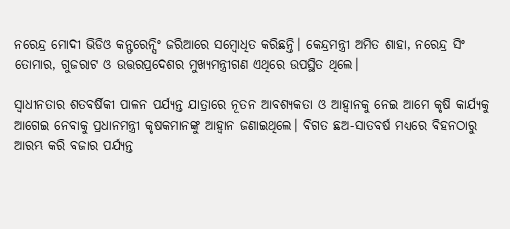ନରେନ୍ଦ୍ର ମୋଦୀ ଭିଡିଓ କନ୍ଫରେନ୍ସିଂ ଜରିଆରେ ସମ୍ବୋଧିତ କରିଛନ୍ତି। କେନ୍ଦ୍ରମନ୍ତ୍ରୀ ଅମିତ ଶାହା, ନରେନ୍ଦ୍ର ସିଂ ତୋମାର, ଗୁଜରାଟ ଓ ଉତ୍ତରପ୍ରଦେଶର ମୁଖ୍ୟମନ୍ତ୍ରୀଗଣ ଏଥିରେ ଉପସ୍ଥିତ ଥିଲେ।

ସ୍ୱାଧୀନତାର ଶତବର୍ଷିକୀ ପାଳନ ପର୍ଯ୍ୟନ୍ତ ଯାତ୍ରାରେ ନୂତନ ଆବଶ୍ୟକତା ଓ ଆହ୍ୱାନକୁ ନେଇ ଆମେ କୃଷି କାର୍ଯ୍ୟକୁ ଆଗେଇ ନେବାକୁ ପ୍ରଧାନମନ୍ତ୍ରୀ କୃଷକମାନଙ୍କୁ ଆହ୍ୱାନ ଜଣାଇଥିଲେ। ବିଗତ ଛଅ-ସାତବର୍ଷ ମଧ୍ୟରେ ବିହନଠାରୁ ଆରମ୍ଭ କରି ବଜାର ପର୍ଯ୍ୟନ୍ତ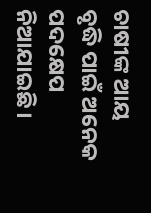ଚାଷୀଙ୍କ ଆୟ ବୃଦ୍ଧି ପାଇଁ ଅନେକ ପଦକ୍ଷେପ ନିଆଯାଇଛି।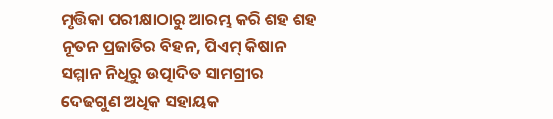ମୃତ୍ତିକା ପରୀକ୍ଷାଠାରୁ ଆରମ୍ଭ କରି ଶହ ଶହ ନୂତନ ପ୍ରଜାତିର ବିହନ, ପିଏମ୍ କିଷାନ ସମ୍ମାନ ନିଧିରୁ ଉତ୍ପାଦିତ ସାମଗ୍ରୀର ଦେଢଗୁଣ ଅଧିକ ସହାୟକ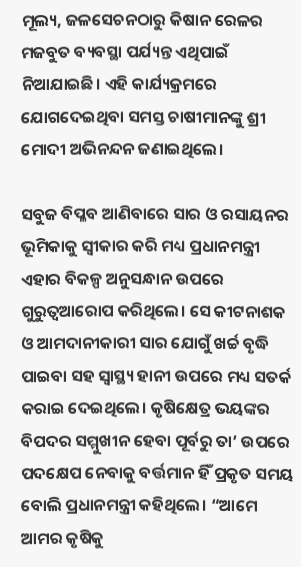ମୂଲ୍ୟ, ଜଳସେଚନଠାରୁ କିଷାନ ରେଳର ମଜବୁତ ବ୍ୟବସ୍ଥା ପର୍ଯ୍ୟନ୍ତ ଏଥିପାଇଁ ନିଆଯାଇଛି। ଏହି କାର୍ଯ୍ୟକ୍ରମରେ ଯୋଗଦେଇଥିବା ସମସ୍ତ ଚାଷୀମାନଙ୍କୁ ଶ୍ରୀ ମୋଦୀ ଅଭିନନ୍ଦନ ଜଣାଇଥିଲେ।

ସବୁଜ ବିପ୍ଳବ ଆଣିବାରେ ସାର ଓ ରସାୟନର ଭୂମିକାକୁ ସ୍ୱୀକାର କରି ମଧ୍ୟ ପ୍ରଧାନମନ୍ତ୍ରୀ ଏହାର ବିକଳ୍ପ ଅନୁସନ୍ଧାନ ଉପରେ ଗୁରୁତ୍ୱଆରୋପ କରିଥିଲେ। ସେ କୀଟନାଶକ ଓ ଆମଦାନୀକାରୀ ସାର ଯୋଗୁଁ ଖର୍ଚ୍ଚ ବୃଦ୍ଧି ପାଇବା ସହ ସ୍ୱାସ୍ଥ୍ୟ ହାନୀ ଉପରେ ମଧ୍ୟ ସତର୍କ କରାଇ ଦେଇଥିଲେ। କୃଷିକ୍ଷେତ୍ର ଭୟଙ୍କର ବିପଦର ସମ୍ମୁଖୀନ ହେବା ପୂର୍ବରୁ ତା’ ଉପରେ ପଦକ୍ଷେପ ନେବାକୁ ବର୍ତ୍ତମାନ ହିଁ ପ୍ରକୃତ ସମୟ ବୋଲି ପ୍ରଧାନମନ୍ତ୍ରୀ କହିଥିଲେ। “ଆମେ ଆମର କୃଷିକୁ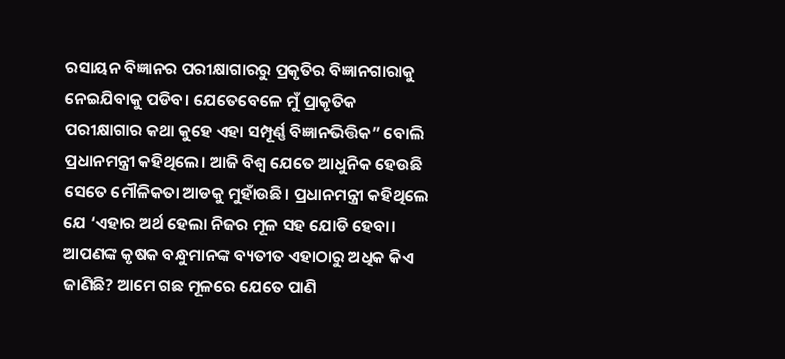ରସାୟନ ବିଜ୍ଞାନର ପରୀକ୍ଷାଗାରରୁ ପ୍ରକୃତିର ବିଜ୍ଞାନଗାରାକୁ ନେଇଯିବାକୁ ପଡିବ। ଯେତେବେଳେ ମୁଁ ପ୍ରାକୃତିକ ପରୀକ୍ଷାଗାର କଥା କୁହେ ଏହା ସମ୍ପୂର୍ଣ୍ଣ ବିଜ୍ଞାନଭିତ୍ତିକ” ବୋଲି ପ୍ରଧାନମନ୍ତ୍ରୀ କହିଥିଲେ। ଆଜି ବିଶ୍ୱ ଯେତେ ଆଧୁନିକ ହେଉଛି ସେତେ ମୌଳିକତା ଆଡକୁ ମୁହାଁଉଛି। ପ୍ରଧାନମନ୍ତ୍ରୀ କହିଥିଲେ ଯେ ‘ଏହାର ଅର୍ଥ ହେଲା ନିଜର ମୂଳ ସହ ଯୋଡି ହେବା। ଆପଣଙ୍କ କୃଷକ ବନ୍ଧୁମାନଙ୍କ ବ୍ୟତୀତ ଏହାଠାରୁ ଅଧିକ କିଏ ଜାଣିଛି? ଆମେ ଗଛ ମୂଳରେ ଯେତେ ପାଣି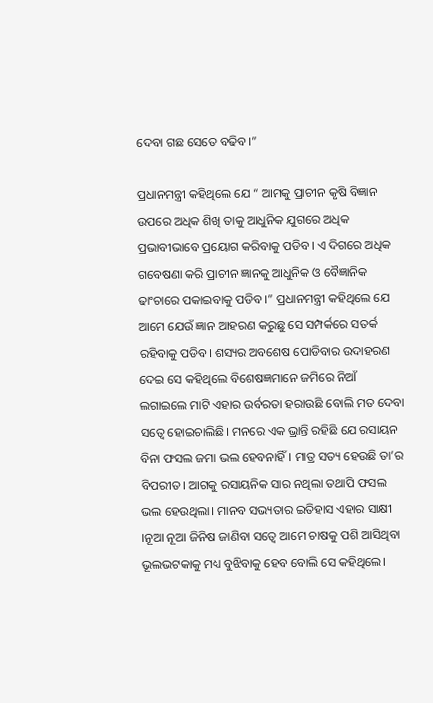ଦେବା ଗଛ ସେତେ ବଢିବ।”

ପ୍ରଧାନମନ୍ତ୍ରୀ କହିଥିଲେ ଯେ “ ଆମକୁ ପ୍ରାଚୀନ କୃଷି ବିଜ୍ଞାନ ଉପରେ ଅଧିକ ଶିଖି ତାକୁ ଆଧୁନିକ ଯୁଗରେ ଅଧିକ ପ୍ରଭାବୀଭାବେ ପ୍ରୟୋଗ କରିବାକୁ ପଡିବ। ଏ ଦିଗରେ ଅଧିକ ଗବେଷଣା କରି ପ୍ରାଚୀନ ଜ୍ଞାନକୁ ଆଧୁନିକ ଓ ବୈଜ୍ଞାନିକ ଢାଂଚାରେ ପକାଇବାକୁ ପଡିବ ।” ପ୍ରଧାନମନ୍ତ୍ରୀ କହିଥିଲେ ଯେ ଆମେ ଯେଉଁ ଜ୍ଞାନ ଆହରଣ କରୁଛୁ ସେ ସମ୍ପର୍କରେ ସତର୍କ ରହିବାକୁ ପଡିବ। ଶସ୍ୟର ଅବଶେଷ ପୋଡିବାର ଉଦାହରଣ ଦେଇ ସେ କହିଥିଲେ ବିଶେଷଜ୍ଞମାନେ ଜମିରେ ନିଆଁ ଲଗାଇଲେ ମାଟି ଏହାର ଉର୍ବରତା ହରାଉଛି ବୋଲି ମତ ଦେବା ସତ୍ୱେ ହୋଇଚାଲିଛି। ମନରେ ଏକ ଭ୍ରାନ୍ତି ରହିଛି ଯେ ରସାୟନ ବିନା ଫସଲ ଜମା ଭଲ ହେବନାହିଁ। ମାତ୍ର ସତ୍ୟ ହେଉଛି ତା’ର ବିପରୀତ। ଆଗକୁ ରସାୟନିକ ସାର ନଥିଲା ତଥାପି ଫସଲ ଭଲ ହେଉଥିଲା। ମାନବ ସଭ୍ୟତାର ଇତିହାସ ଏହାର ସାକ୍ଷୀ ।ନୂଆ ନୂଆ ଜିନିଷ ଜାଣିବା ସତ୍ୱେ ଆମେ ଚାଷକୁ ପଶି ଆସିଥିବା ଭୂଲଭଟକାକୁ ମଧ୍ୟ ବୁଝିବାକୁ ହେବ ବୋଲି ସେ କହିଥିଲେ।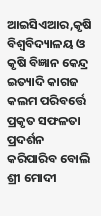ଆଇସିଏଆର,କୃଷି ବିଶ୍ୱବିଦ୍ୟାଳୟ ଓ କୃଷି ବିଜ୍ଞାନ କେନ୍ଦ୍ର ଇତ୍ୟାଦି କାଗଜ କଲମ ପରିବର୍ତ୍ତେ ପ୍ରକୃତ ସଫଳତା ପ୍ରଦର୍ଶନ କରିପାରିବ ବୋଲି ଶ୍ରୀ ମୋଦୀ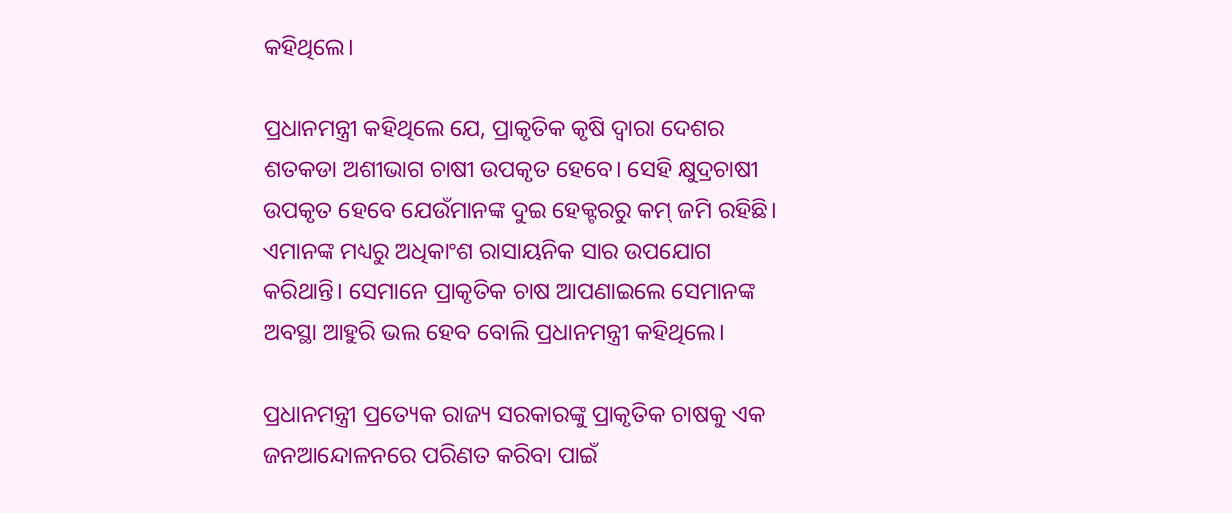କହିଥିଲେ।

ପ୍ରଧାନମନ୍ତ୍ରୀ କହିଥିଲେ ଯେ, ପ୍ରାକୃତିକ କୃଷି ଦ୍ୱାରା ଦେଶର ଶତକଡା ଅଶୀଭାଗ ଚାଷୀ ଉପକୃତ ହେବେ। ସେହି କ୍ଷୁଦ୍ରଚାଷୀ ଉପକୃତ ହେବେ ଯେଉଁମାନଙ୍କ ଦୁଇ ହେକ୍ଟରରୁ କମ୍ ଜମି ରହିଛି। ଏମାନଙ୍କ ମଧ୍ୟରୁ ଅଧିକାଂଶ ରାସାୟନିକ ସାର ଉପଯୋଗ କରିଥାନ୍ତି। ସେମାନେ ପ୍ରାକୃତିକ ଚାଷ ଆପଣାଇଲେ ସେମାନଙ୍କ ଅବସ୍ଥା ଆହୁରି ଭଲ ହେବ ବୋଲି ପ୍ରଧାନମନ୍ତ୍ରୀ କହିଥିଲେ।

ପ୍ରଧାନମନ୍ତ୍ରୀ ପ୍ରତ୍ୟେକ ରାଜ୍ୟ ସରକାରଙ୍କୁ ପ୍ରାକୃତିକ ଚାଷକୁ ଏକ ଜନଆନ୍ଦୋଳନରେ ପରିଣତ କରିବା ପାଇଁ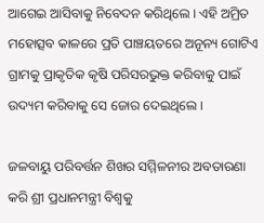ଆଗେଇ ଆସିବାକୁ ନିବେଦନ କରିଥିଲେ। ଏହି ଅମ୍ରିତ ମହୋତ୍ସବ କାଳରେ ପ୍ରତି ପାଞ୍ଚୟତରେ ଅନୂନ୍ୟ ଗୋଟିଏ ଗ୍ରାମକୁ ପ୍ରାକୃତିକ କୃଷି ପରିସରଭୁକ୍ତ କରିବାକୁ ପାଇଁ ଉଦ୍ୟମ କରିବାକୁ ସେ ଜୋର ଦେଇଥିଲେ।

ଜଳବାୟୁ ପରିବର୍ତ୍ତନ ଶିଖର ସମ୍ମିଳନୀର ଅବତାରଣା କରି ଶ୍ରୀ ପ୍ରଧାନମନ୍ତ୍ରୀ ବିଶ୍ୱକୁ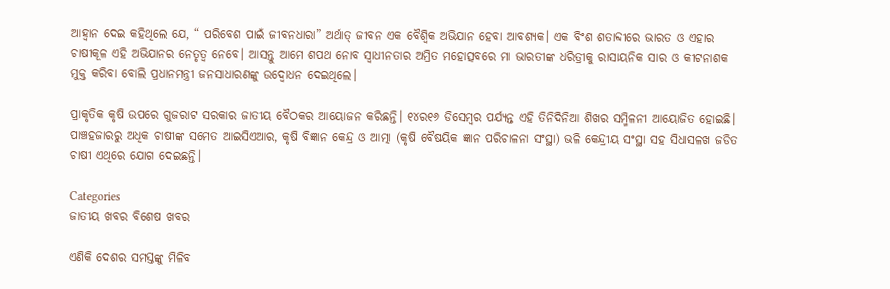ଆହ୍ୱାନ ଦେଇ କହିଥିଲେ ଯେ, “ ପରିବେଶ ପାଇଁ ଜୀବନଧାରା” ଅର୍ଥାତ୍ ଜୀବନ ଏକ ବୈଶ୍ୱିକ ଅଭିଯାନ ହେବା ଆବଶ୍ୟକ। ଏକ ବିଂଶ ଶତାବ୍ଦୀରେ ଭାରତ ଓ ଏହାର ଚାଷୀକୂଳ ଏହି ଅଭିଯାନର ନେତୃତ୍ୱ ନେବେ। ଆସନ୍ତୁ ଆମେ ଶପଥ ନୋବ ସ୍ୱାଧୀନତାର ଅମ୍ରିତ ମହୋତ୍ସବରେ ମା ଭାରତୀଙ୍କ ଧରିତ୍ରୀକୁ ରାସାୟନିକ ସାର ଓ କୀଟନାଶକ ମୁକ୍ତ କରିବା ବୋଲି ପ୍ରଧାନମନ୍ତ୍ରୀ ଜନସାଧାରଣଙ୍କୁ ଉଦ୍ବୋଧନ ଦେଇଥିଲେ।

ପ୍ରାକୃତିକ କୃଷି ଉପରେ ଗୁଜରାଟ ସରକାର ଜାତୀୟ ବୈଠକର ଆୟୋଜନ କରିଛନ୍ତି। ୧୪ର୧୬ ଡିସେମ୍ବର ପର୍ଯ୍ୟନ୍ତ ଏହି ତିନିଦିନିଆ ଶିଖର ସମ୍ମିଳନୀ ଆୟୋଜିତ ହୋଇଛି। ପାଞ୍ଚହଜାରରୁ ଅଧିକ ଚାଷୀଙ୍କ ସମେତ ଆଇସିଏଆର, କୃଷି ବିଜ୍ଞାନ କେନ୍ଦ୍ର ଓ ଆତ୍ମା (କୃଷି ବୈଷୟିକ ଜ୍ଞାନ ପରିଚାଳନା ସଂସ୍ଥା) ଭଳି କେନ୍ଦ୍ରୀୟ ସଂସ୍ଥା ସହ ସିଧାସଳଖ ଜଡିତ ଚାଷୀ ଏଥିରେ ଯୋଗ ଦେଇଛନ୍ତି।

Categories
ଜାତୀୟ ଖବର ବିଶେଷ ଖବର

ଏଣିକି ଦେଶର ସମସ୍ତଙ୍କୁ ମିଳିବ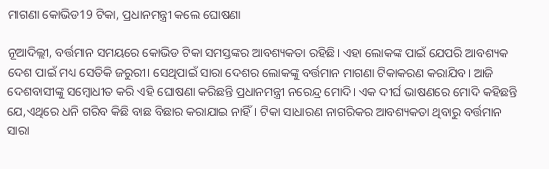ମାଗଣା କୋଭିଡ19 ଟିକା, ପ୍ରଧାନମନ୍ତ୍ରୀ କଲେ ଘୋଷଣା

ନୂଆଦିଲ୍ଲୀ, ବର୍ତ୍ତମାନ ସମୟରେ କୋଭିଡ ଟିକା ସମସ୍ତଙ୍କର ଆବଶ୍ୟକତା ରହିଛି। ଏହା ଲୋକଙ୍କ ପାଇଁ ଯେପରି ଆବଶ୍ୟକ ଦେଶ ପାଇଁ ମଧ୍ୟ ସେତିକି ଜରୁରୀ। ସେଥିପାଇଁ ସାରା ଦେଶର ଲୋକଙ୍କୁ ବର୍ତ୍ତମାନ ମାଗଣା ଟିକାକରଣ କରାଯିବ। ଆଜି ଦେଶବାସୀଙ୍କୁ ସମ୍ବୋଧୀତ କରି ଏହି ଘୋଷଣା କରିଛନ୍ତି ପ୍ରଧାନମନ୍ତ୍ରୀ ନରେନ୍ଦ୍ର ମୋଦି। ଏକ ଦୀର୍ଘ ଭାଷଣରେ ମୋଦି କହିଛନ୍ତି ଯେ,ଏଥିରେ ଧନି ଗରିବ କିଛି ବାଛ ବିଛାର କରାଯାଇ ନାହିଁ। ଟିକା ସାଧାରଣ ନାଗରିକର ଆବଶ୍ୟକତା ଥିବାରୁ ବର୍ତ୍ତମାନ ସାରା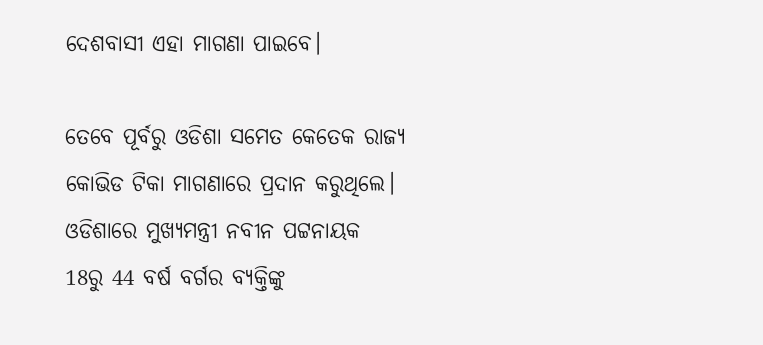ଦେଶବାସୀ ଏହା ମାଗଣା ପାଇବେ।

ତେବେ ପୂର୍ବରୁ ଓଡିଶା ସମେତ କେତେକ ରାଜ୍ୟ କୋଭିଡ ଟିକା ମାଗଣାରେ ପ୍ରଦାନ କରୁଥିଲେ। ଓଡିଶାରେ ମୁଖ୍ୟମନ୍ତ୍ରୀ ନବୀନ ପଟ୍ଟନାୟକ 18ରୁ 44 ବର୍ଷ ବର୍ଗର ବ୍ୟକ୍ତିଙ୍କୁ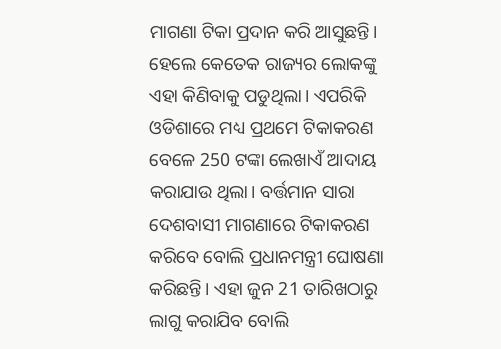ମାଗଣା ଟିକା ପ୍ରଦାନ କରି ଆସୁଛନ୍ତି। ହେଲେ କେତେକ ରାଜ୍ୟର ଲୋକଙ୍କୁ ଏହା କିଣିବାକୁ ପଡୁଥିଲା। ଏପରିକି ଓଡିଶାରେ ମଧ୍ୟ ପ୍ରଥମେ ଟିକାକରଣ ବେଳେ 250 ଟଙ୍କା ଲେଖାଏଁ ଆଦାୟ କରାଯାଉ ଥିଲା। ବର୍ତ୍ତମାନ ସାରା ଦେଶବାସୀ ମାଗଣାରେ ଟିକାକରଣ କରିବେ ବୋଲି ପ୍ରଧାନମନ୍ତ୍ରୀ ଘୋଷଣା କରିଛନ୍ତି। ଏହା ଜୁନ 21 ତାରିଖଠାରୁ ଲାଗୁ କରାଯିବ ବୋଲି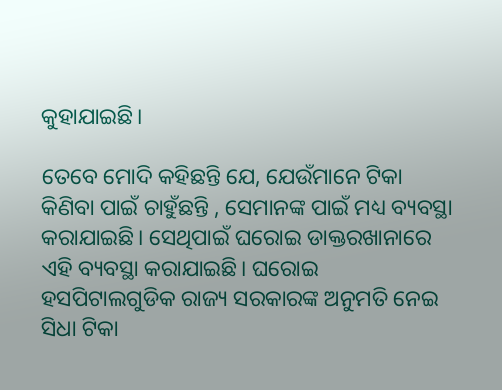କୁହାଯାଇଛି।

ତେବେ ମୋଦି କହିଛନ୍ତି ଯେ, ଯେଉଁମାନେ ଟିକା କିଣିବା ପାଇଁ ଚାହୁଁଛନ୍ତି , ସେମାନଙ୍କ ପାଇଁ ମଧ୍ୟ ବ୍ୟବସ୍ଥା କରାଯାଇଛି। ସେଥିପାଇଁ ଘରୋଇ ଡାକ୍ତରଖାନାରେ ଏହି ବ୍ୟବସ୍ଥା କରାଯାଇଛି। ଘରୋଇ ହସପିଟାଲଗୁଡିକ ରାଜ୍ୟ ସରକାରଙ୍କ ଅନୁମତି ନେଇ ସିଧା ଟିକା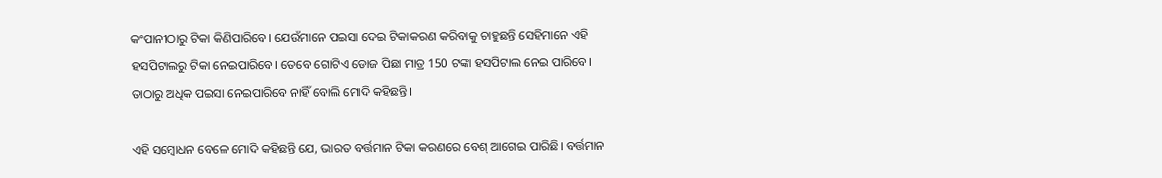କଂପାନୀଠାରୁ ଟିକା କିଣିପାରିବେ। ଯେଉଁମାନେ ପଇସା ଦେଇ ଟିକାକରଣ କରିବାକୁ ଚାହୁଛନ୍ତି ସେହିମାନେ ଏହି ହସପିଟାଲରୁ ଟିକା ନେଇପାରିବେ। ତେବେ ଗୋଟିଏ ଡୋଜ ପିଛା ମାତ୍ର 150 ଟଙ୍କା ହସପିଟାଲ ନେଇ ପାରିବେ। ତାଠାରୁ ଅଧିକ ପଇସା ନେଇପାରିବେ ନାହିଁ ବୋଲି ମୋଦି କହିଛନ୍ତି।

ଏହି ସମ୍ବୋଧନ ବେଳେ ମୋଦି କହିଛନ୍ତି ଯେ, ଭାରତ ବର୍ତ୍ତମାନ ଟିକା କରଣରେ ବେଶ୍ ଆଗେଇ ପାରିଛି। ବର୍ତ୍ତମାନ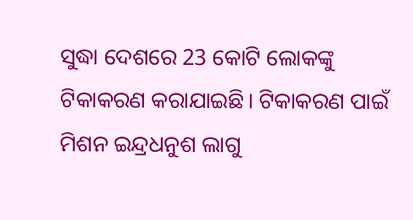ସୁଦ୍ଧା ଦେଶରେ 23 କୋଟି ଲୋକଙ୍କୁ ଟିକାକରଣ କରାଯାଇଛି। ଟିକାକରଣ ପାଇଁ ମିଶନ ଇନ୍ଦ୍ରଧନୁଶ ଲାଗୁ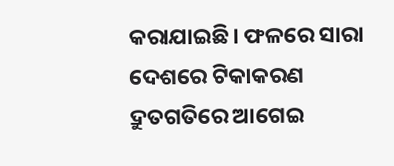କରାଯାଇଛି। ଫଳରେ ସାରା ଦେଶରେ ଟିକାକରଣ ଦ୍ରୁତଗତିରେ ଆଗେଇ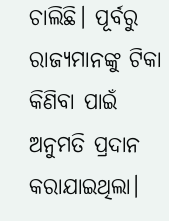ଚାଲିଛି। ପୂର୍ବରୁ ରାଜ୍ୟମାନଙ୍କୁ ଟିକା କିଣିବା ପାଇଁ ଅନୁମତି ପ୍ରଦାନ କରାଯାଇଥିଲା।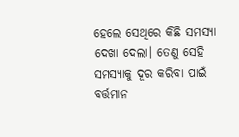ହେଲେ ସେଥିରେ କିଛି ସମସ୍ୟା ଦେଖା ଦେଲା। ତେଣୁ ସେହି ସମସ୍ୟାକୁ ଦୂର କରିବା ପାଇଁ ବର୍ତ୍ତମାନ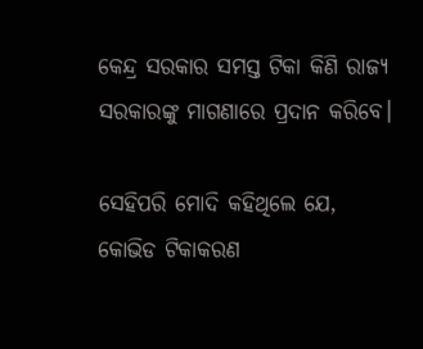କେନ୍ଦ୍ର ସରକାର ସମସ୍ତ ଟିକା କିଣି ରାଜ୍ୟ ସରକାରଙ୍କୁ ମାଗଣାରେ ପ୍ରଦାନ କରିବେ।

ସେହିପରି ମୋଦି କହିଥିଲେ ଯେ, କୋଭିଡ ଟିକାକରଣ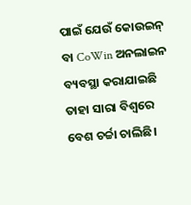ପାଇଁ ଯେଉଁ କୋଉଇନ୍ ବା CoWin ଅନଲାଇନ ବ୍ୟବସ୍ଥା କରାଯାଇଛି ତାହା ସାରା ବିଶ୍ବରେ ବେଶ ଚର୍ଚ୍ଚା ଚାଲିଛି।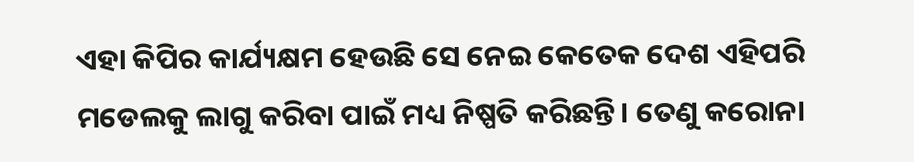ଏହା କିପିର କାର୍ଯ୍ୟକ୍ଷମ ହେଉଛି ସେ ନେଇ କେତେକ ଦେଶ ଏହିପରି ମଡେଲକୁ ଲାଗୁ କରିବା ପାଇଁ ମଧ୍ୟ ନିଷ୍ପତି କରିଛନ୍ତି। ତେଣୁ କରୋନା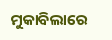ମୁକାବିଲାରେ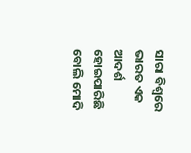ସାରା ବିଶ୍ବରେ ଭାରତ ଏକ ଆଦର୍ଶ ହୋଇପାରିଛି ବୋଲି ମୋଦି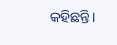କହିଛନ୍ତି।